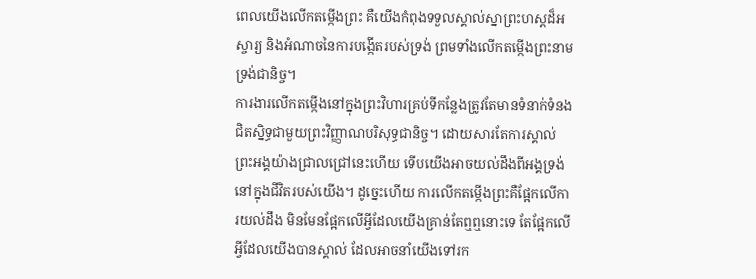ពេលយើងលើកតម្កើងព្រះ គឺយើងកំពុងទទួលស្គាល់ស្នាព្រះហស្តដ៏អស្ចារ្យ និងអំណាចនៃការបង្កើតរបស់ទ្រង់ ព្រមទាំងលើកតម្កើងព្រះនាមទ្រង់ជានិច្ច។
ការងារលើកតម្កើងនៅក្នុងព្រះវិហារគ្រប់ទីកន្លែងត្រូវតែមានទំនាក់ទំនងជិតស្និទ្ធជាមួយព្រះវិញ្ញាណបរិសុទ្ធជានិច្ច។ ដោយសារតែការស្គាល់ព្រះអង្គយ៉ាងជ្រាលជ្រៅនេះហើយ ទើបយើងអាចយល់ដឹងពីអង្គទ្រង់នៅក្នុងជីវិតរបស់យើង។ ដូច្នេះហើយ ការលើកតម្កើងព្រះគឺផ្អែកលើការយល់ដឹង មិនមែនផ្អែកលើអ្វីដែលយើងគ្រាន់តែឮឮនោះទេ តែផ្អែកលើអ្វីដែលយើងបានស្គាល់ ដែលអាចនាំយើងទៅរក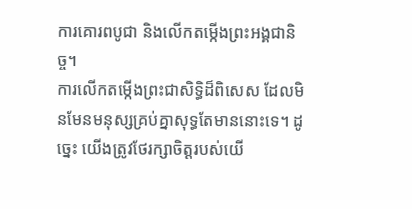ការគោរពបូជា និងលើកតម្កើងព្រះអង្គជានិច្ច។
ការលើកតម្កើងព្រះជាសិទ្ធិដ៏ពិសេស ដែលមិនមែនមនុស្សគ្រប់គ្នាសុទ្ធតែមាននោះទេ។ ដូច្នេះ យើងត្រូវថែរក្សាចិត្តរបស់យើ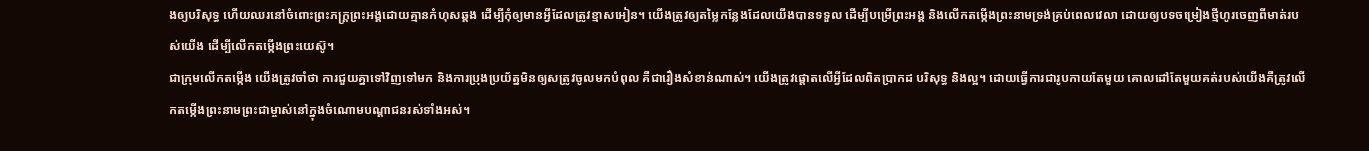ងឲ្យបរិសុទ្ធ ហើយឈរនៅចំពោះព្រះភក្ត្រព្រះអង្គដោយគ្មានកំហុសឆ្គង ដើម្បីកុំឲ្យមានអ្វីដែលត្រូវខ្មាសអៀន។ យើងត្រូវឲ្យតម្លៃកន្លែងដែលយើងបានទទួល ដើម្បីបម្រើព្រះអង្គ និងលើកតម្កើងព្រះនាមទ្រង់គ្រប់ពេលវេលា ដោយឲ្យបទចម្រៀងថ្មីហូរចេញពីមាត់របស់យើង ដើម្បីលើកតម្កើងព្រះយេស៊ូ។
ជាក្រុមលើកតម្កើង យើងត្រូវចាំថា ការជួយគ្នាទៅវិញទៅមក និងការប្រុងប្រយ័ត្នមិនឲ្យសត្រូវចូលមកបំពុល គឺជារឿងសំខាន់ណាស់។ យើងត្រូវផ្ដោតលើអ្វីដែលពិតប្រាកដ បរិសុទ្ធ និងល្អ។ ដោយធ្វើការជារូបកាយតែមួយ គោលដៅតែមួយគត់របស់យើងគឺត្រូវលើកតម្កើងព្រះនាមព្រះជាម្ចាស់នៅក្នុងចំណោមបណ្ដាជនរស់ទាំងអស់។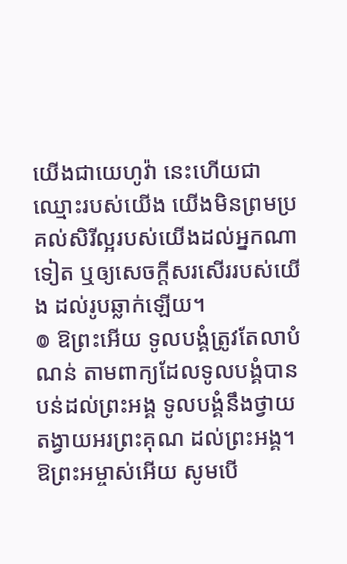យើងជាយេហូវ៉ា នេះហើយជាឈ្មោះរបស់យើង យើងមិនព្រមប្រគល់សិរីល្អរបស់យើងដល់អ្នកណាទៀត ឬឲ្យសេចក្ដីសរសើររបស់យើង ដល់រូបឆ្លាក់ឡើយ។
៙ ឱព្រះអើយ ទូលបង្គំត្រូវតែលាបំណន់ តាមពាក្យដែលទូលបង្គំបានបន់ដល់ព្រះអង្គ ទូលបង្គំនឹងថ្វាយតង្វាយអរព្រះគុណ ដល់ព្រះអង្គ។
ឱព្រះអម្ចាស់អើយ សូមបើ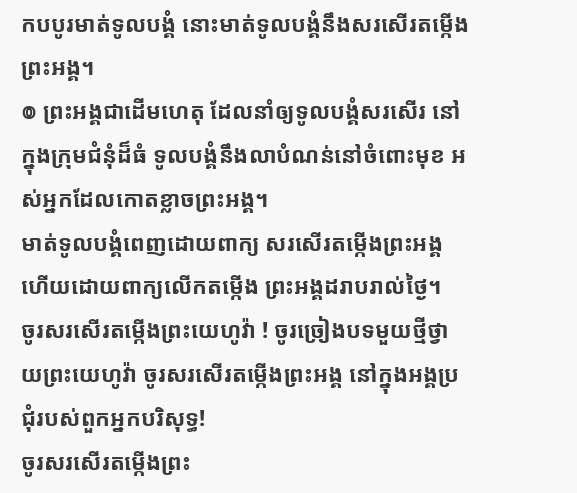កបបូរមាត់ទូលបង្គំ នោះមាត់ទូលបង្គំនឹងសរសើរតម្កើងព្រះអង្គ។
៙ ព្រះអង្គជាដើមហេតុ ដែលនាំឲ្យទូលបង្គំសរសើរ នៅក្នុងក្រុមជំនុំដ៏ធំ ទូលបង្គំនឹងលាបំណន់នៅចំពោះមុខ អស់អ្នកដែលកោតខ្លាចព្រះអង្គ។
មាត់ទូលបង្គំពេញដោយពាក្យ សរសើរតម្កើងព្រះអង្គ ហើយដោយពាក្យលើកតម្កើង ព្រះអង្គដរាបរាល់ថ្ងៃ។
ចូរសរសើរតម្កើងព្រះយេហូវ៉ា ! ចូរច្រៀងបទមួយថ្មីថ្វាយព្រះយេហូវ៉ា ចូរសរសើរតម្កើងព្រះអង្គ នៅក្នុងអង្គប្រជុំរបស់ពួកអ្នកបរិសុទ្ធ!
ចូរសរសើរតម្កើងព្រះ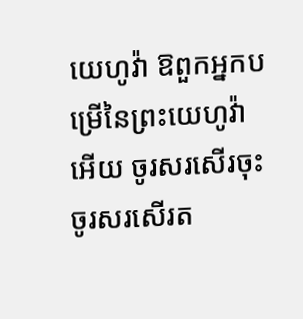យេហូវ៉ា ឱពួកអ្នកបម្រើនៃព្រះយេហូវ៉ាអើយ ចូរសរសើរចុះ ចូរសរសើរត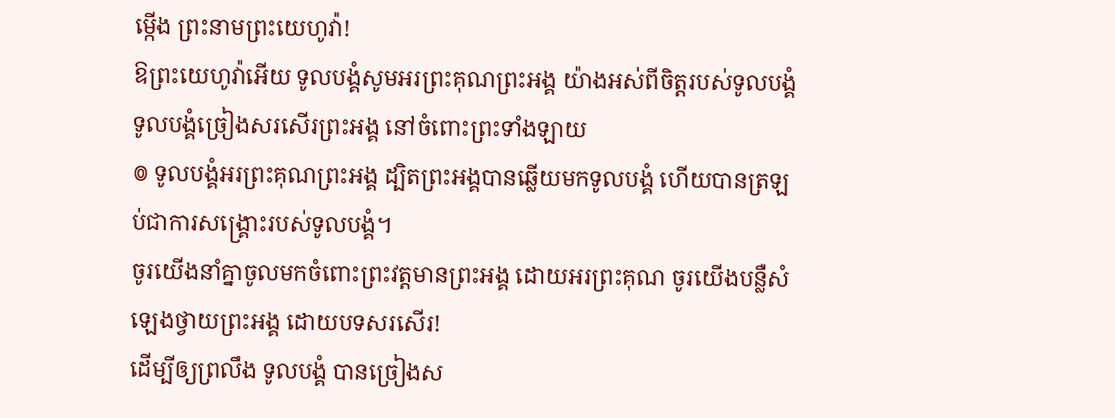ម្កើង ព្រះនាមព្រះយេហូវ៉ា!
ឱព្រះយេហូវ៉ាអើយ ទូលបង្គំសូមអរព្រះគុណព្រះអង្គ យ៉ាងអស់ពីចិត្តរបស់ទូលបង្គំ ទូលបង្គំច្រៀងសរសើរព្រះអង្គ នៅចំពោះព្រះទាំងឡាយ
៙ ទូលបង្គំអរព្រះគុណព្រះអង្គ ដ្បិតព្រះអង្គបានឆ្លើយមកទូលបង្គំ ហើយបានត្រឡប់ជាការសង្គ្រោះរបស់ទូលបង្គំ។
ចូរយើងនាំគ្នាចូលមកចំពោះព្រះវត្តមានព្រះអង្គ ដោយអរព្រះគុណ ចូរយើងបន្លឺសំឡេងថ្វាយព្រះអង្គ ដោយបទសរសើរ!
ដើម្បីឲ្យព្រលឹង ទូលបង្គំ បានច្រៀងស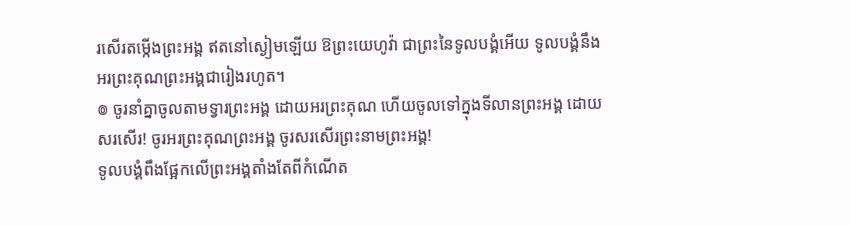រសើរតម្កើងព្រះអង្គ ឥតនៅស្ងៀមឡើយ ឱព្រះយេហូវ៉ា ជាព្រះនៃទូលបង្គំអើយ ទូលបង្គំនឹងអរព្រះគុណព្រះអង្គជារៀងរហូត។
៙ ចូរនាំគ្នាចូលតាមទ្វារព្រះអង្គ ដោយអរព្រះគុណ ហើយចូលទៅក្នុងទីលានព្រះអង្គ ដោយសរសើរ! ចូរអរព្រះគុណព្រះអង្គ ចូរសរសើរព្រះនាមព្រះអង្គ!
ទូលបង្គំពឹងផ្អែកលើព្រះអង្គតាំងតែពីកំណើត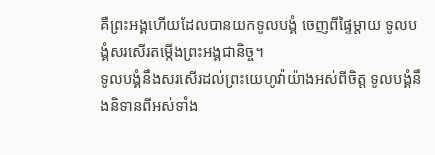គឺព្រះអង្គហើយដែលបានយកទូលបង្គំ ចេញពីផ្ទៃម្តាយ ទូលបង្គំសរសើរតម្កើងព្រះអង្គជានិច្ច។
ទូលបង្គំនឹងសរសើរដល់ព្រះយេហូវ៉ាយ៉ាងអស់ពីចិត្ត ទូលបង្គំនឹងនិទានពីអស់ទាំង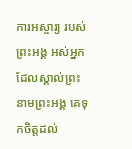ការអស្ចារ្យ របស់ព្រះអង្គ អស់អ្នកដែលស្គាល់ព្រះនាមព្រះអង្គ គេទុកចិត្តដល់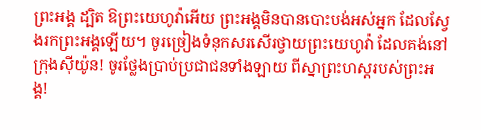ព្រះអង្គ ដ្បិត ឱព្រះយេហូវ៉ាអើយ ព្រះអង្គមិនបានបោះបង់អស់អ្នក ដែលស្វែងរកព្រះអង្គឡើយ។ ចូរច្រៀងទំនុកសរសើរថ្វាយព្រះយេហូវ៉ា ដែលគង់នៅក្រុងស៊ីយ៉ូន! ចូរថ្លែងប្រាប់ប្រជាជនទាំងឡាយ ពីស្នាព្រះហស្តរបស់ព្រះអង្គ!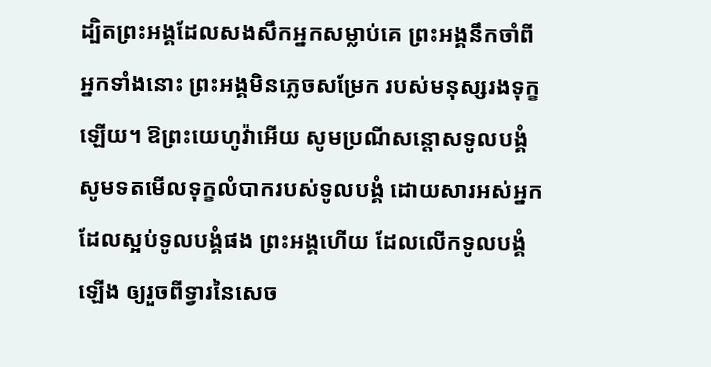ដ្បិតព្រះអង្គដែលសងសឹកអ្នកសម្លាប់គេ ព្រះអង្គនឹកចាំពីអ្នកទាំងនោះ ព្រះអង្គមិនភ្លេចសម្រែក របស់មនុស្សរងទុក្ខឡើយ។ ឱព្រះយេហូវ៉ាអើយ សូមប្រណីសន្ដោសទូលបង្គំ សូមទតមើលទុក្ខលំបាករបស់ទូលបង្គំ ដោយសារអស់អ្នកដែលស្អប់ទូលបង្គំផង ព្រះអង្គហើយ ដែលលើកទូលបង្គំឡើង ឲ្យរួចពីទ្វារនៃសេច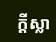ក្ដីស្លា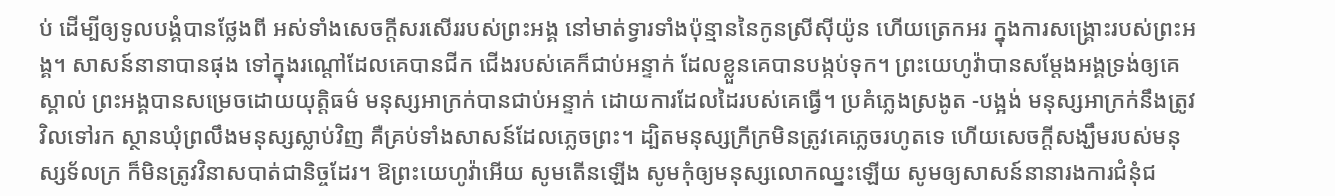ប់ ដើម្បីឲ្យទូលបង្គំបានថ្លែងពី អស់ទាំងសេចក្ដីសរសើររបស់ព្រះអង្គ នៅមាត់ទ្វារទាំងប៉ុន្មាននៃកូនស្រីស៊ីយ៉ូន ហើយត្រេកអរ ក្នុងការសង្គ្រោះរបស់ព្រះអង្គ។ សាសន៍នានាបានផុង ទៅក្នុងរណ្តៅដែលគេបានជីក ជើងរបស់គេក៏ជាប់អន្ទាក់ ដែលខ្លួនគេបានបង្កប់ទុក។ ព្រះយេហូវ៉ាបានសម្ដែងអង្គទ្រង់ឲ្យគេស្គាល់ ព្រះអង្គបានសម្រេចដោយយុត្តិធម៌ មនុស្សអាក្រក់បានជាប់អន្ទាក់ ដោយការដែលដៃរបស់គេធ្វើ។ ប្រគំភ្លេងស្រងូត -បង្អង់ មនុស្សអាក្រក់នឹងត្រូវវិលទៅរក ស្ថានឃុំព្រលឹងមនុស្សស្លាប់វិញ គឺគ្រប់ទាំងសាសន៍ដែលភ្លេចព្រះ។ ដ្បិតមនុស្សក្រីក្រមិនត្រូវគេភ្លេចរហូតទេ ហើយសេចក្ដីសង្ឃឹមរបស់មនុស្សទ័លក្រ ក៏មិនត្រូវវិនាសបាត់ជានិច្ចដែរ។ ឱព្រះយេហូវ៉ាអើយ សូមតើនឡើង សូមកុំឲ្យមនុស្សលោកឈ្នះឡើយ សូមឲ្យសាសន៍នានារងការជំនុំជ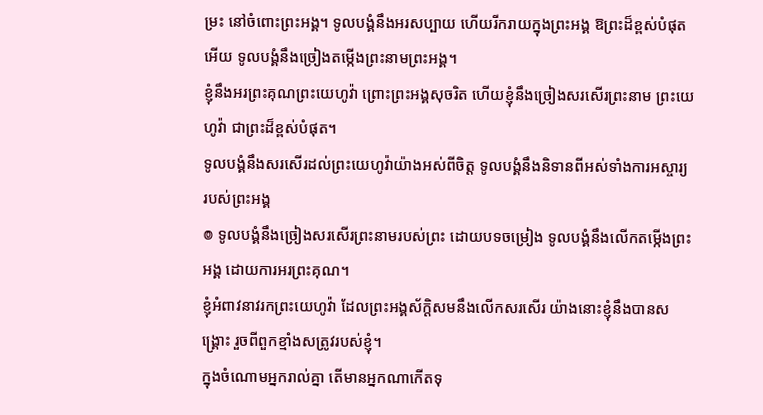ម្រះ នៅចំពោះព្រះអង្គ។ ទូលបង្គំនឹងអរសប្បាយ ហើយរីករាយក្នុងព្រះអង្គ ឱព្រះដ៏ខ្ពស់បំផុតអើយ ទូលបង្គំនឹងច្រៀងតម្កើងព្រះនាមព្រះអង្គ។
ខ្ញុំនឹងអរព្រះគុណព្រះយេហូវ៉ា ព្រោះព្រះអង្គសុចរិត ហើយខ្ញុំនឹងច្រៀងសរសើរព្រះនាម ព្រះយេហូវ៉ា ជាព្រះដ៏ខ្ពស់បំផុត។
ទូលបង្គំនឹងសរសើរដល់ព្រះយេហូវ៉ាយ៉ាងអស់ពីចិត្ត ទូលបង្គំនឹងនិទានពីអស់ទាំងការអស្ចារ្យ របស់ព្រះអង្គ
៙ ទូលបង្គំនឹងច្រៀងសរសើរព្រះនាមរបស់ព្រះ ដោយបទចម្រៀង ទូលបង្គំនឹងលើកតម្កើងព្រះអង្គ ដោយការអរព្រះគុណ។
ខ្ញុំអំពាវនាវរកព្រះយេហូវ៉ា ដែលព្រះអង្គស័ក្ដិសមនឹងលើកសរសើរ យ៉ាងនោះខ្ញុំនឹងបានសង្គ្រោះ រួចពីពួកខ្មាំងសត្រូវរបស់ខ្ញុំ។
ក្នុងចំណោមអ្នករាល់គ្នា តើមានអ្នកណាកើតទុ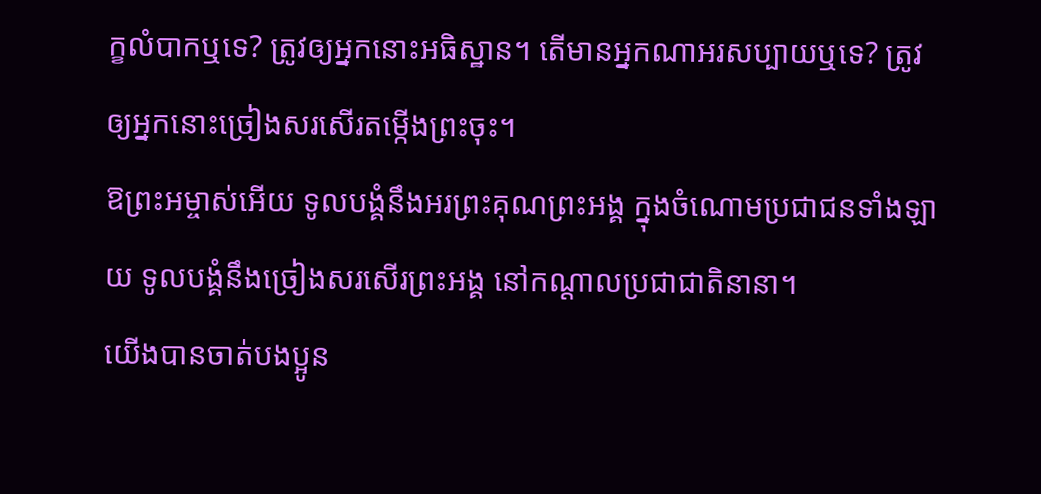ក្ខលំបាកឬទេ? ត្រូវឲ្យអ្នកនោះអធិស្ឋាន។ តើមានអ្នកណាអរសប្បាយឬទេ? ត្រូវឲ្យអ្នកនោះច្រៀងសរសើរតម្កើងព្រះចុះ។
ឱព្រះអម្ចាស់អើយ ទូលបង្គំនឹងអរព្រះគុណព្រះអង្គ ក្នុងចំណោមប្រជាជនទាំងឡាយ ទូលបង្គំនឹងច្រៀងសរសើរព្រះអង្គ នៅកណ្ដាលប្រជាជាតិនានា។
យើងបានចាត់បងប្អូន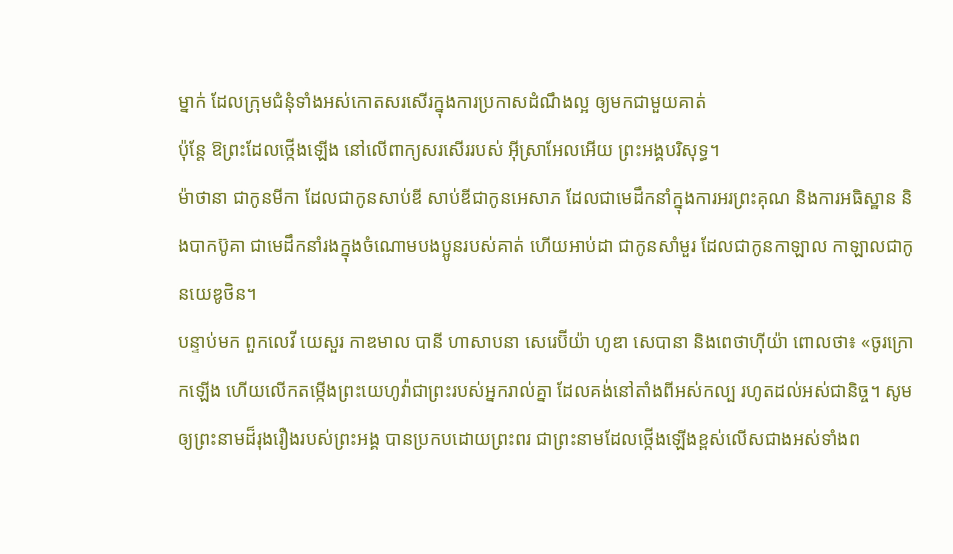ម្នាក់ ដែលក្រុមជំនុំទាំងអស់កោតសរសើរក្នុងការប្រកាសដំណឹងល្អ ឲ្យមកជាមួយគាត់
ប៉ុន្តែ ឱព្រះដែលថ្កើងឡើង នៅលើពាក្យសរសើររបស់ អ៊ីស្រាអែលអើយ ព្រះអង្គបរិសុទ្ធ។
ម៉ាថានា ជាកូនមីកា ដែលជាកូនសាប់ឌី សាប់ឌីជាកូនអេសាភ ដែលជាមេដឹកនាំក្នុងការអរព្រះគុណ និងការអធិស្ឋាន និងបាកប៊ូគា ជាមេដឹកនាំរងក្នុងចំណោមបងប្អូនរបស់គាត់ ហើយអាប់ដា ជាកូនសាំមួរ ដែលជាកូនកាឡាល កាឡាលជាកូនយេឌូថិន។
បន្ទាប់មក ពួកលេវី យេសួរ កាឌមាល បានី ហាសាបនា សេរេប៊ីយ៉ា ហូឌា សេបានា និងពេថាហ៊ីយ៉ា ពោលថា៖ «ចូរក្រោកឡើង ហើយលើកតម្កើងព្រះយេហូវ៉ាជាព្រះរបស់អ្នករាល់គ្នា ដែលគង់នៅតាំងពីអស់កល្ប រហូតដល់អស់ជានិច្ច។ សូមឲ្យព្រះនាមដ៏រុងរឿងរបស់ព្រះអង្គ បានប្រកបដោយព្រះពរ ជាព្រះនាមដែលថ្កើងឡើងខ្ពស់លើសជាងអស់ទាំងព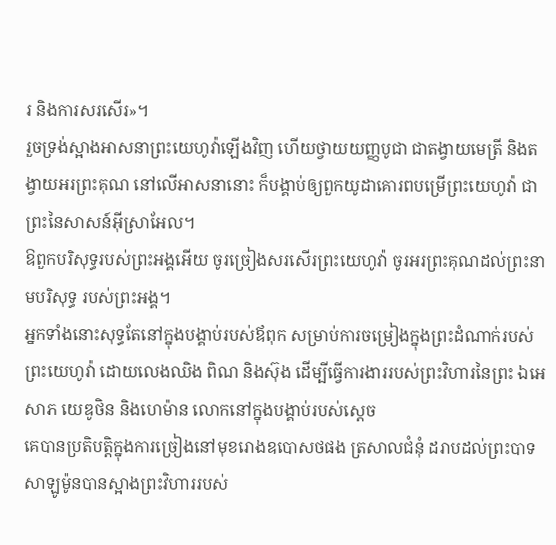រ និងការសរសើរ»។
រួចទ្រង់ស្អាងអាសនាព្រះយេហូវ៉ាឡើងវិញ ហើយថ្វាយយញ្ញបូជា ជាតង្វាយមេត្រី និងតង្វាយអរព្រះគុណ នៅលើអាសនានោះ ក៏បង្គាប់ឲ្យពួកយូដាគោរពបម្រើព្រះយេហូវ៉ា ជាព្រះនៃសាសន៍អ៊ីស្រាអែល។
ឱពួកបរិសុទ្ធរបស់ព្រះអង្គអើយ ចូរច្រៀងសរសើរព្រះយេហូវ៉ា ចូរអរព្រះគុណដល់ព្រះនាមបរិសុទ្ធ របស់ព្រះអង្គ។
អ្នកទាំងនោះសុទ្ធតែនៅក្នុងបង្គាប់របស់ឪពុក សម្រាប់ការចម្រៀងក្នុងព្រះដំណាក់របស់ព្រះយេហូវ៉ា ដោយលេងឈិង ពិណ និងស៊ុង ដើម្បីធ្វើការងាររបស់ព្រះវិហារនៃព្រះ ឯអេសាភ យេឌូថិន និងហេម៉ាន លោកនៅក្នុងបង្គាប់របស់ស្តេច
គេបានប្រតិបត្តិក្នុងការច្រៀងនៅមុខរោងឧបោសថផង ត្រសាលជំនុំ ដរាបដល់ព្រះបាទសាឡូម៉ូនបានស្អាងព្រះវិហាររបស់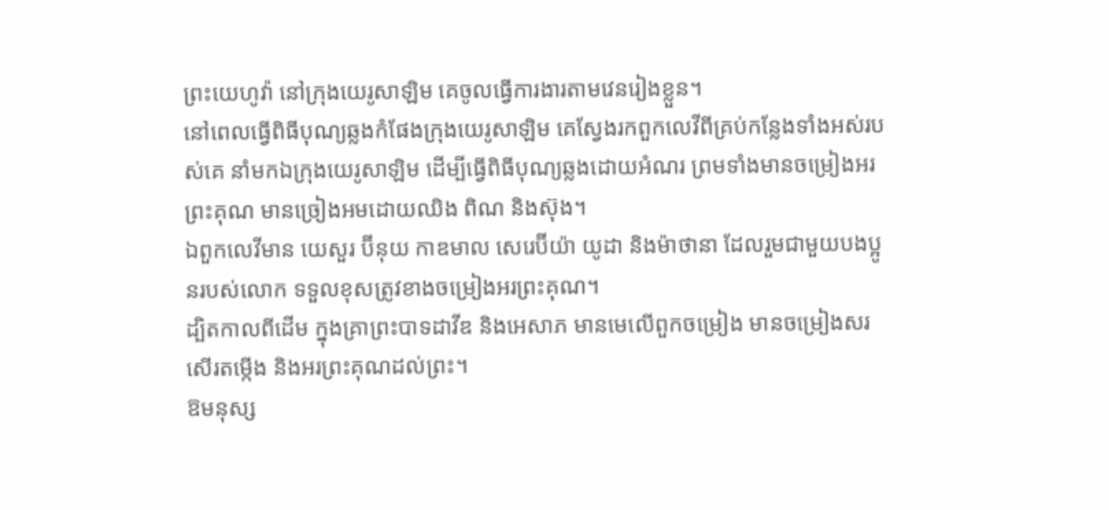ព្រះយេហូវ៉ា នៅក្រុងយេរូសាឡិម គេចូលធ្វើការងារតាមវេនរៀងខ្លួន។
នៅពេលធ្វើពិធីបុណ្យឆ្លងកំផែងក្រុងយេរូសាឡិម គេស្វែងរកពួកលេវីពីគ្រប់កន្លែងទាំងអស់របស់គេ នាំមកឯក្រុងយេរូសាឡិម ដើម្បីធ្វើពិធីបុណ្យឆ្លងដោយអំណរ ព្រមទាំងមានចម្រៀងអរព្រះគុណ មានច្រៀងអមដោយឈិង ពិណ និងស៊ុង។
ឯពួកលេវីមាន យេសួរ ប៊ីនុយ កាឌមាល សេរេប៊ីយ៉ា យូដា និងម៉ាថានា ដែលរួមជាមួយបងប្អូនរបស់លោក ទទួលខុសត្រូវខាងចម្រៀងអរព្រះគុណ។
ដ្បិតកាលពីដើម ក្នុងគ្រាព្រះបាទដាវីឌ និងអេសាភ មានមេលើពួកចម្រៀង មានចម្រៀងសរសើរតម្កើង និងអរព្រះគុណដល់ព្រះ។
ឱមនុស្ស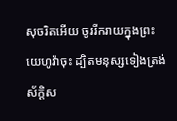សុចរិតអើយ ចូររីករាយក្នុងព្រះយេហូវ៉ាចុះ ដ្បិតមនុស្សទៀងត្រង់ស័ក្ដិស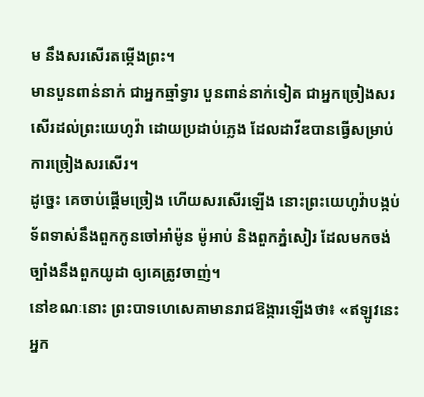ម នឹងសរសើរតម្កើងព្រះ។
មានបួនពាន់នាក់ ជាអ្នកឆ្មាំទ្វារ បួនពាន់នាក់ទៀត ជាអ្នកច្រៀងសរសើរដល់ព្រះយេហូវ៉ា ដោយប្រដាប់ភ្លេង ដែលដាវីឌបានធ្វើសម្រាប់ការច្រៀងសរសើរ។
ដូច្នេះ គេចាប់ផ្ដើមច្រៀង ហើយសរសើរឡើង នោះព្រះយេហូវ៉ាបង្កប់ទ័ពទាស់នឹងពួកកូនចៅអាំម៉ូន ម៉ូអាប់ និងពួកភ្នំសៀរ ដែលមកចង់ច្បាំងនឹងពួកយូដា ឲ្យគេត្រូវចាញ់។
នៅខណៈនោះ ព្រះបាទហេសេគាមានរាជឱង្ការឡើងថា៖ «ឥឡូវនេះ អ្នក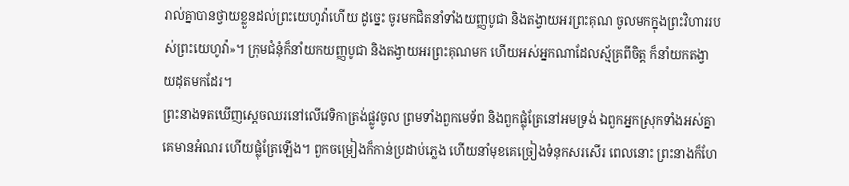រាល់គ្នាបានថ្វាយខ្លួនដល់ព្រះយេហូវ៉ាហើយ ដូច្នេះ ចូរមកជិតនាំទាំងយញ្ញបូជា និងតង្វាយអរព្រះគុណ ចូលមកក្នុងព្រះវិហាររបស់ព្រះយេហូវ៉ា»។ ក្រុមជំនុំក៏នាំយកយញ្ញបូជា និងតង្វាយអរព្រះគុណមក ហើយអស់អ្នកណាដែលស្ម័គ្រពីចិត្ត ក៏នាំយកតង្វាយដុតមកដែរ។
ព្រះនាងទតឃើញស្ដេចឈរនៅលើវេទិកាត្រង់ផ្លូវចូល ព្រមទាំងពួកមេទ័ព និងពួកផ្លុំត្រែនៅអមទ្រង់ ឯពួកអ្នកស្រុកទាំងអស់គ្នា គេមានអំណរ ហើយផ្លុំត្រែឡើង។ ពួកចម្រៀងក៏កាន់ប្រដាប់ភ្លេង ហើយនាំមុខគេច្រៀងទំនុកសរសើរ ពេលនោះ ព្រះនាងក៏ហែ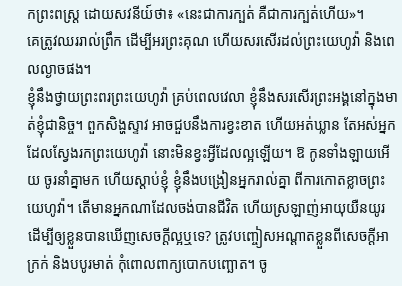កព្រះពស្ត្រ ដោយសវនីយ៍ថា៖ «នេះជាការក្បត់ គឺជាការក្បត់ហើយ»។
គេត្រូវឈររាល់ព្រឹក ដើម្បីអរព្រះគុណ ហើយសរសើរដល់ព្រះយេហូវ៉ា និងពេលល្ងាចផង។
ខ្ញុំនឹងថ្វាយព្រះពរព្រះយេហូវ៉ា គ្រប់ពេលវេលា ខ្ញុំនឹងសរសើរព្រះអង្គនៅក្នុងមាត់ខ្ញុំជានិច្ច។ ពួកសិង្ហស្ទាវ អាចជួបនឹងការខ្វះខាត ហើយអត់ឃ្លាន តែអស់អ្នកដែលស្វែងរកព្រះយេហូវ៉ា នោះមិនខ្វះអ្វីដែលល្អឡើយ។ ឱ កូនទាំងឡាយអើយ ចូរនាំគ្នាមក ហើយស្តាប់ខ្ញុំ ខ្ញុំនឹងបង្រៀនអ្នករាល់គ្នា ពីការកោតខ្លាចព្រះយេហូវ៉ា។ តើមានអ្នកណាដែលចង់បានជីវិត ហើយស្រឡាញ់អាយុយឺនយូរ ដើម្បីឲ្យខ្លួនបានឃើញសេចក្ដីល្អឬទេ? ត្រូវបញ្ចៀសអណ្ដាតខ្លួនពីសេចក្ដីអាក្រក់ និងបបូរមាត់ កុំពោលពាក្យបោកបញ្ឆោត។ ចូ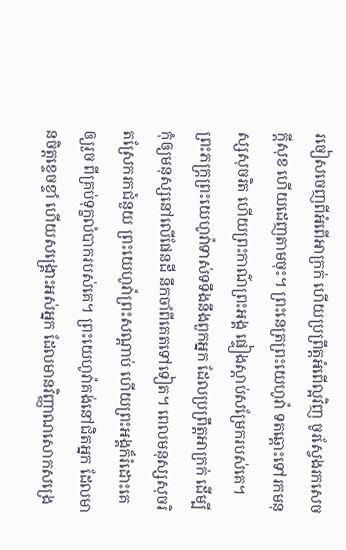រចៀសចេញពីអំពើអាក្រក់ ហើយប្រព្រឹត្តអំពើល្អវិញ ចូរស្វែងរកសេចក្ដីសុខ ហើយដេញតាមចុះ។ ព្រះនេត្រព្រះយេហូវ៉ា ទតឆ្ពោះទៅរកមនុស្សសុចរិត ហើយព្រះកាណ៌ព្រះអង្គ ផ្ទៀងស្តាប់សម្រែករបស់គេ។ ព្រះភក្ត្រព្រះយេហូវ៉ាទាស់ទទឹងនឹងពួកអ្នក ដែលប្រព្រឹត្តអាក្រក់ ដើម្បីកុំឲ្យមនុស្សនៅលើផែនដី នឹកចាំពីគេតទៅទៀត។ ពេលមនុស្សសុចរិតស្រែករកជំនួយ ព្រះយេហូវ៉ាព្រះសណ្ដាប់ ហើយព្រះអង្គក៏រំដោះគេឲ្យរួច ពីគ្រប់ទុក្ខលំបាករបស់គេ។ ព្រះយេហូវ៉ាគង់នៅជិតអ្នក ដែលមានចិត្តខ្ទេចខ្ទាំ ហើយសង្គ្រោះអស់អ្នក ដែលមានវិញ្ញាណសោកសង្រេ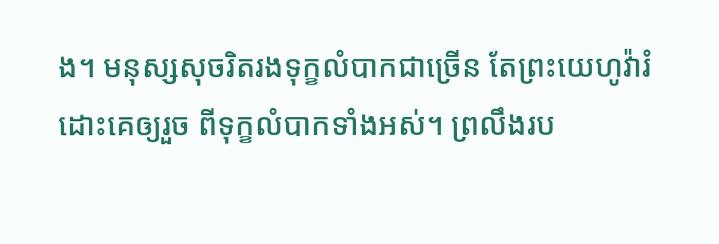ង។ មនុស្សសុចរិតរងទុក្ខលំបាកជាច្រើន តែព្រះយេហូវ៉ារំដោះគេឲ្យរួច ពីទុក្ខលំបាកទាំងអស់។ ព្រលឹងរប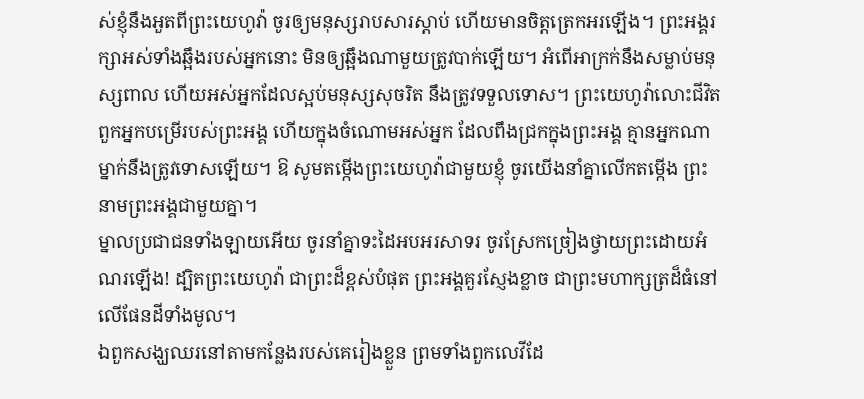ស់ខ្ញុំនឹងអួតពីព្រះយេហូវ៉ា ចូរឲ្យមនុស្សរាបសារស្ដាប់ ហើយមានចិត្តត្រេកអរឡើង។ ព្រះអង្គរក្សាអស់ទាំងឆ្អឹងរបស់អ្នកនោះ មិនឲ្យឆ្អឹងណាមួយត្រូវបាក់ឡើយ។ អំពើអាក្រក់នឹងសម្លាប់មនុស្សពាល ហើយអស់អ្នកដែលស្អប់មនុស្សសុចរិត នឹងត្រូវទទួលទោស។ ព្រះយេហូវ៉ាលោះជីវិត ពួកអ្នកបម្រើរបស់ព្រះអង្គ ហើយក្នុងចំណោមអស់អ្នក ដែលពឹងជ្រកក្នុងព្រះអង្គ គ្មានអ្នកណាម្នាក់នឹងត្រូវទោសឡើយ។ ឱ សូមតម្កើងព្រះយេហូវ៉ាជាមួយខ្ញុំ ចូរយើងនាំគ្នាលើកតម្កើង ព្រះនាមព្រះអង្គជាមួយគ្នា។
ម្នាលប្រជាជនទាំងឡាយអើយ ចូរនាំគ្នាទះដៃអបអរសាទរ ចូរស្រែកច្រៀងថ្វាយព្រះដោយអំណរឡើង! ដ្បិតព្រះយេហូវ៉ា ជាព្រះដ៏ខ្ពស់បំផុត ព្រះអង្គគួរស្ញែងខ្លាច ជាព្រះមហាក្សត្រដ៏ធំនៅលើផែនដីទាំងមូល។
ឯពួកសង្ឃឈរនៅតាមកន្លែងរបស់គេរៀងខ្លួន ព្រមទាំងពួកលេវីដែ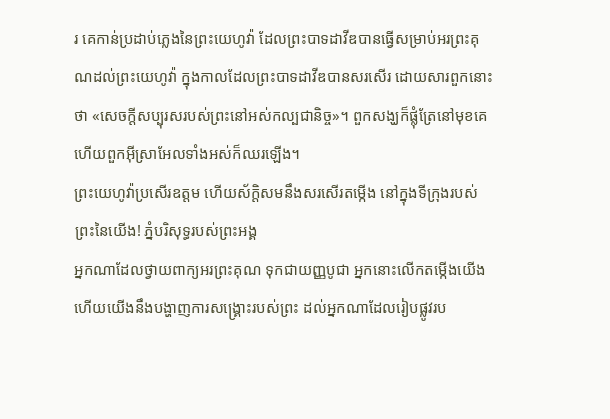រ គេកាន់ប្រដាប់ភ្លេងនៃព្រះយេហូវ៉ា ដែលព្រះបាទដាវីឌបានធ្វើសម្រាប់អរព្រះគុណដល់ព្រះយេហូវ៉ា ក្នុងកាលដែលព្រះបាទដាវីឌបានសរសើរ ដោយសារពួកនោះថា «សេចក្ដីសប្បុរសរបស់ព្រះនៅអស់កល្បជានិច្ច»។ ពួកសង្ឃក៏ផ្លុំត្រែនៅមុខគេ ហើយពួកអ៊ីស្រាអែលទាំងអស់ក៏ឈរឡើង។
ព្រះយេហូវ៉ាប្រសើរឧត្តម ហើយស័ក្ដិសមនឹងសរសើរតម្កើង នៅក្នុងទីក្រុងរបស់ព្រះនៃយើង! ភ្នំបរិសុទ្ធរបស់ព្រះអង្គ
អ្នកណាដែលថ្វាយពាក្យអរព្រះគុណ ទុកជាយញ្ញបូជា អ្នកនោះលើកតម្កើងយើង ហើយយើងនឹងបង្ហាញការសង្គ្រោះរបស់ព្រះ ដល់អ្នកណាដែលរៀបផ្លូវរប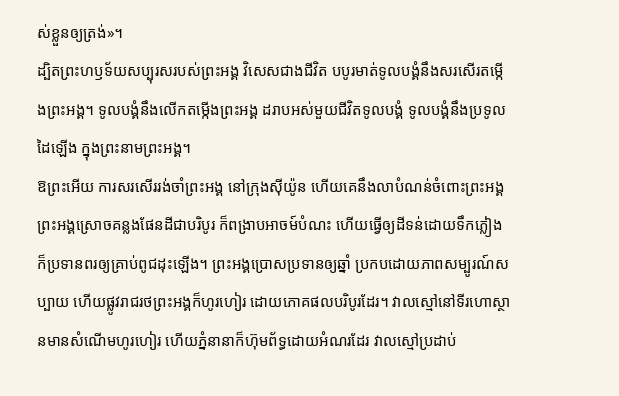ស់ខ្លួនឲ្យត្រង់»។
ដ្បិតព្រះហឫទ័យសប្បុរសរបស់ព្រះអង្គ វិសេសជាងជីវិត បបូរមាត់ទូលបង្គំនឹងសរសើរតម្កើងព្រះអង្គ។ ទូលបង្គំនឹងលើកតម្កើងព្រះអង្គ ដរាបអស់មួយជីវិតទូលបង្គំ ទូលបង្គំនឹងប្រទូលដៃឡើង ក្នុងព្រះនាមព្រះអង្គ។
ឱព្រះអើយ ការសរសើររង់ចាំព្រះអង្គ នៅក្រុងស៊ីយ៉ូន ហើយគេនឹងលាបំណន់ចំពោះព្រះអង្គ ព្រះអង្គស្រោចគន្លងផែនដីជាបរិបូរ ក៏ពង្រាបអាចម៍បំណះ ហើយធ្វើឲ្យដីទន់ដោយទឹកភ្លៀង ក៏ប្រទានពរឲ្យគ្រាប់ពូជដុះឡើង។ ព្រះអង្គប្រោសប្រទានឲ្យឆ្នាំ ប្រកបដោយភាពសម្បូរណ៍សប្បាយ ហើយផ្លូវរាជរថព្រះអង្គក៏ហូរហៀរ ដោយភោគផលបរិបូរដែរ។ វាលស្មៅនៅទីរហោស្ថានមានសំណើមហូរហៀរ ហើយភ្នំនានាក៏ហ៊ុមព័ទ្ធដោយអំណរដែរ វាលស្មៅប្រដាប់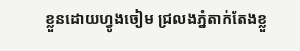ខ្លួនដោយហ្វូងចៀម ជ្រលងភ្នំតាក់តែងខ្លួ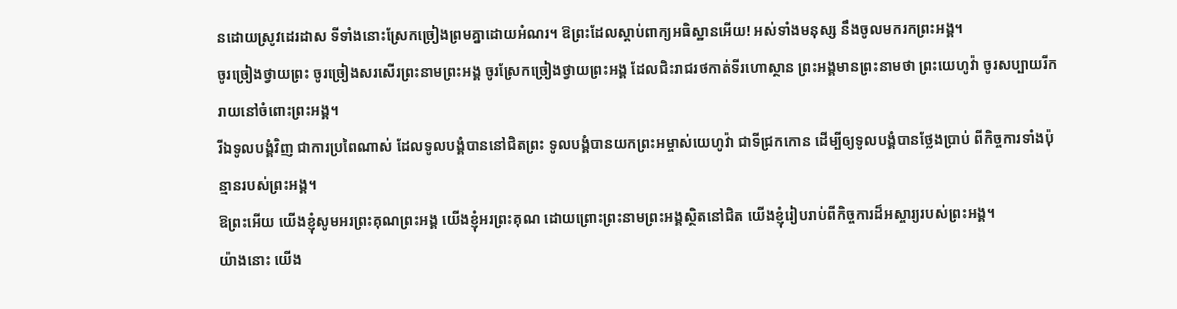នដោយស្រូវដេរដាស ទីទាំងនោះស្រែកច្រៀងព្រមគ្នាដោយអំណរ។ ឱព្រះដែលស្តាប់ពាក្យអធិស្ឋានអើយ! អស់ទាំងមនុស្ស នឹងចូលមករកព្រះអង្គ។
ចូរច្រៀងថ្វាយព្រះ ចូរច្រៀងសរសើរព្រះនាមព្រះអង្គ ចូរស្រែកច្រៀងថ្វាយព្រះអង្គ ដែលជិះរាជរថកាត់ទីរហោស្ថាន ព្រះអង្គមានព្រះនាមថា ព្រះយេហូវ៉ា ចូរសប្បាយរីករាយនៅចំពោះព្រះអង្គ។
រីឯទូលបង្គំវិញ ជាការប្រពៃណាស់ ដែលទូលបង្គំបាននៅជិតព្រះ ទូលបង្គំបានយកព្រះអម្ចាស់យេហូវ៉ា ជាទីជ្រកកោន ដើម្បីឲ្យទូលបង្គំបានថ្លែងប្រាប់ ពីកិច្ចការទាំងប៉ុន្មានរបស់ព្រះអង្គ។
ឱព្រះអើយ យើងខ្ញុំសូមអរព្រះគុណព្រះអង្គ យើងខ្ញុំអរព្រះគុណ ដោយព្រោះព្រះនាមព្រះអង្គស្ថិតនៅជិត យើងខ្ញុំរៀបរាប់ពីកិច្ចការដ៏អស្ចារ្យរបស់ព្រះអង្គ។
យ៉ាងនោះ យើង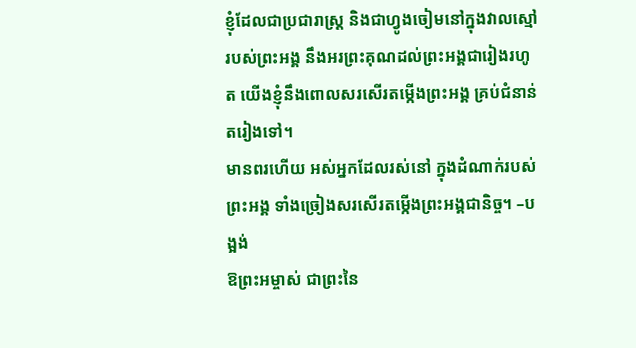ខ្ញុំដែលជាប្រជារាស្ត្រ និងជាហ្វូងចៀមនៅក្នុងវាលស្មៅរបស់ព្រះអង្គ នឹងអរព្រះគុណដល់ព្រះអង្គជារៀងរហូត យើងខ្ញុំនឹងពោលសរសើរតម្កើងព្រះអង្គ គ្រប់ជំនាន់តរៀងទៅ។
មានពរហើយ អស់អ្នកដែលរស់នៅ ក្នុងដំណាក់របស់ព្រះអង្គ ទាំងច្រៀងសរសើរតម្កើងព្រះអង្គជានិច្ច។ –បង្អង់
ឱព្រះអម្ចាស់ ជាព្រះនៃ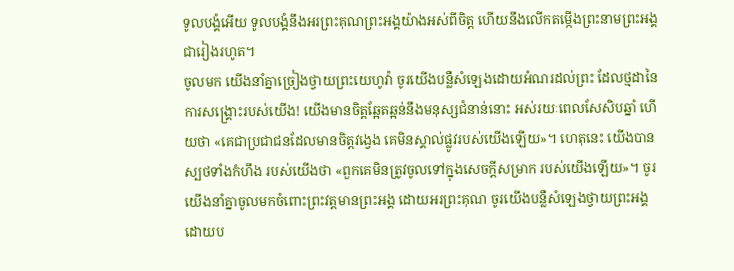ទូលបង្គំអើយ ទូលបង្គំនឹងអរព្រះគុណព្រះអង្គយ៉ាងអស់ពីចិត្ត ហើយនឹងលើកតម្កើងព្រះនាមព្រះអង្គ ជារៀងរហូត។
ចូលមក យើងនាំគ្នាច្រៀងថ្វាយព្រះយេហូវ៉ា ចូរយើងបន្លឺសំឡេងដោយអំណរដល់ព្រះ ដែលថ្មដានៃការសង្គ្រោះរបស់យើង! យើងមានចិត្តឆ្អែតឆ្អន់នឹងមនុស្សជំនាន់នោះ អស់រយៈពេលសែសិបឆ្នាំ ហើយថា «គេជាប្រជាជនដែលមានចិត្តវង្វេង គេមិនស្គាល់ផ្លូវរបស់យើងឡើយ»។ ហេតុនេះ យើងបានស្បថទាំងកំហឹង របស់យើងថា «ពួកគេមិនត្រូវចូលទៅក្នុងសេចក្ដីសម្រាក របស់យើងឡើយ»។ ចូរយើងនាំគ្នាចូលមកចំពោះព្រះវត្តមានព្រះអង្គ ដោយអរព្រះគុណ ចូរយើងបន្លឺសំឡេងថ្វាយព្រះអង្គ ដោយប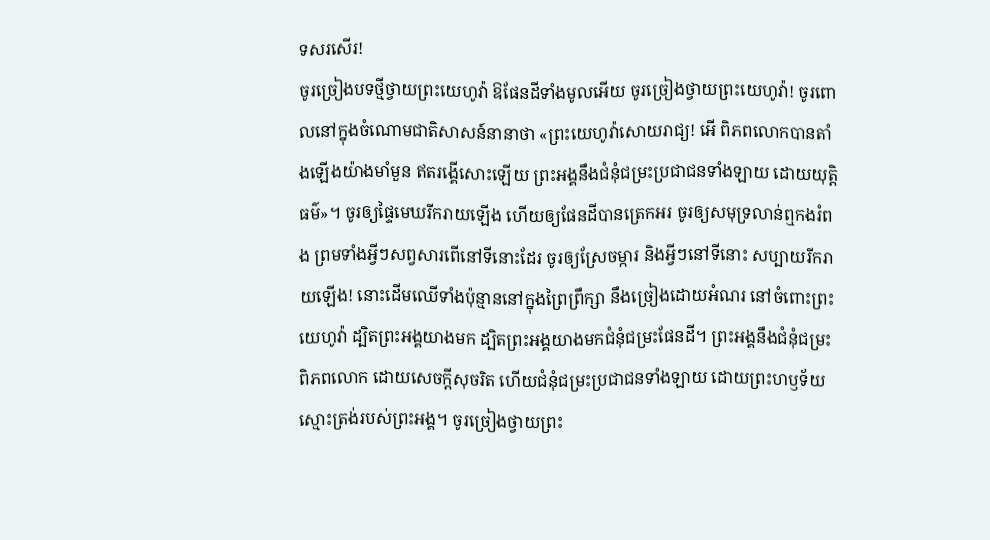ទសរសើរ!
ចូរច្រៀងបទថ្មីថ្វាយព្រះយេហូវ៉ា ឱផែនដីទាំងមូលអើយ ចូរច្រៀងថ្វាយព្រះយេហូវ៉ា! ចូរពោលនៅក្នុងចំណោមជាតិសាសន៍នានាថា «ព្រះយេហូវ៉ាសោយរាជ្យ! អើ ពិភពលោកបានតាំងឡើងយ៉ាងមាំមួន ឥតរង្គើសោះឡើយ ព្រះអង្គនឹងជំនុំជម្រះប្រជាជនទាំងឡាយ ដោយយុត្តិធម៌»។ ចូរឲ្យផ្ទៃមេឃរីករាយឡើង ហើយឲ្យផែនដីបានត្រេកអរ ចូរឲ្យសមុទ្រលាន់ឮកងរំពង ព្រមទាំងអ្វីៗសព្វសារពើនៅទីនោះដែរ ចូរឲ្យស្រែចម្ការ និងអ្វីៗនៅទីនោះ សប្បាយរីករាយឡើង! នោះដើមឈើទាំងប៉ុន្មាននៅក្នុងព្រៃព្រឹក្សា នឹងច្រៀងដោយអំណរ នៅចំពោះព្រះយេហូវ៉ា ដ្បិតព្រះអង្គយាងមក ដ្បិតព្រះអង្គយាងមកជំនុំជម្រះផែនដី។ ព្រះអង្គនឹងជំនុំជម្រះពិភពលោក ដោយសេចក្ដីសុចរិត ហើយជំនុំជម្រះប្រជាជនទាំងឡាយ ដោយព្រះហឫទ័យស្មោះត្រង់របស់ព្រះអង្គ។ ចូរច្រៀងថ្វាយព្រះ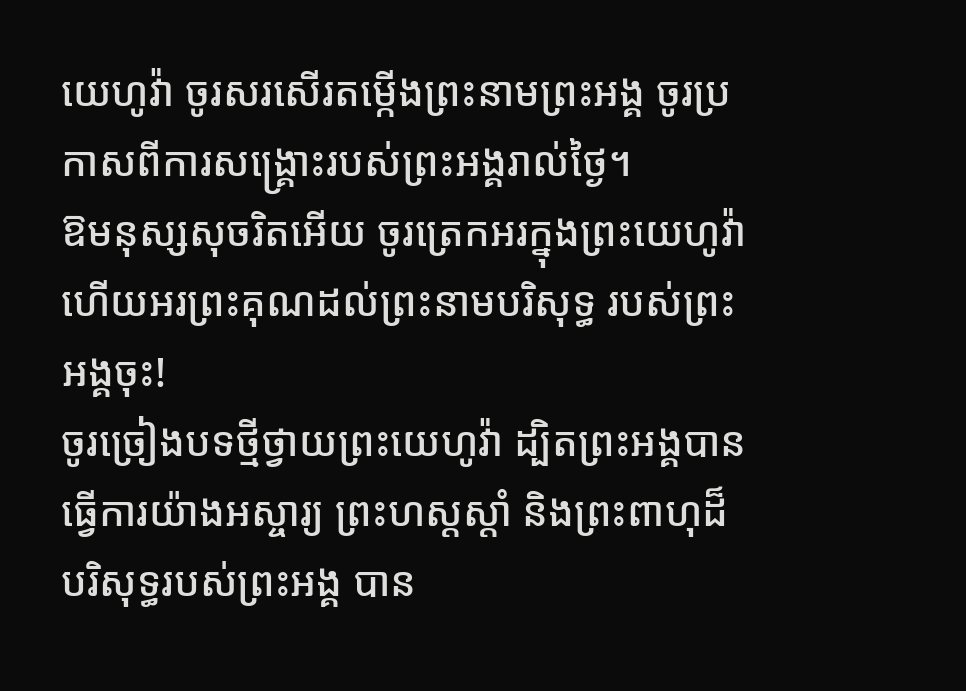យេហូវ៉ា ចូរសរសើរតម្កើងព្រះនាមព្រះអង្គ ចូរប្រកាសពីការសង្គ្រោះរបស់ព្រះអង្គរាល់ថ្ងៃ។
ឱមនុស្សសុចរិតអើយ ចូរត្រេកអរក្នុងព្រះយេហូវ៉ា ហើយអរព្រះគុណដល់ព្រះនាមបរិសុទ្ធ របស់ព្រះអង្គចុះ!
ចូរច្រៀងបទថ្មីថ្វាយព្រះយេហូវ៉ា ដ្បិតព្រះអង្គបានធ្វើការយ៉ាងអស្ចារ្យ ព្រះហស្តស្តាំ និងព្រះពាហុដ៏បរិសុទ្ធរបស់ព្រះអង្គ បាន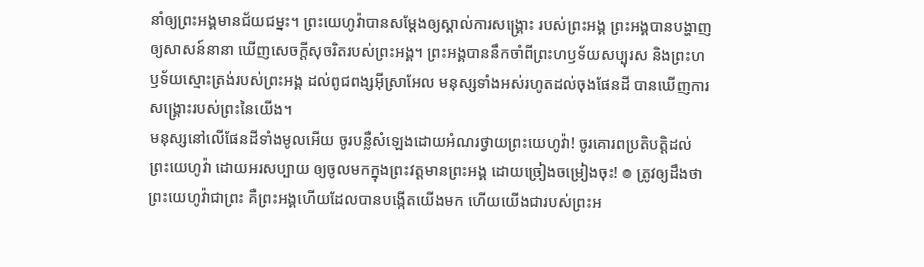នាំឲ្យព្រះអង្គមានជ័យជម្នះ។ ព្រះយេហូវ៉ាបានសម្ដែងឲ្យស្គាល់ការសង្គ្រោះ របស់ព្រះអង្គ ព្រះអង្គបានបង្ហាញឲ្យសាសន៍នានា ឃើញសេចក្ដីសុចរិតរបស់ព្រះអង្គ។ ព្រះអង្គបាននឹកចាំពីព្រះហឫទ័យសប្បុរស និងព្រះហឫទ័យស្មោះត្រង់របស់ព្រះអង្គ ដល់ពូជពង្សអ៊ីស្រាអែល មនុស្សទាំងអស់រហូតដល់ចុងផែនដី បានឃើញការសង្គ្រោះរបស់ព្រះនៃយើង។
មនុស្សនៅលើផែនដីទាំងមូលអើយ ចូរបន្លឺសំឡេងដោយអំណរថ្វាយព្រះយេហូវ៉ា! ចូរគោរពប្រតិបត្តិដល់ព្រះយេហូវ៉ា ដោយអរសប្បាយ ឲ្យចូលមកក្នុងព្រះវត្តមានព្រះអង្គ ដោយច្រៀងចម្រៀងចុះ! ៙ ត្រូវឲ្យដឹងថា ព្រះយេហូវ៉ាជាព្រះ គឺព្រះអង្គហើយដែលបានបង្កើតយើងមក ហើយយើងជារបស់ព្រះអ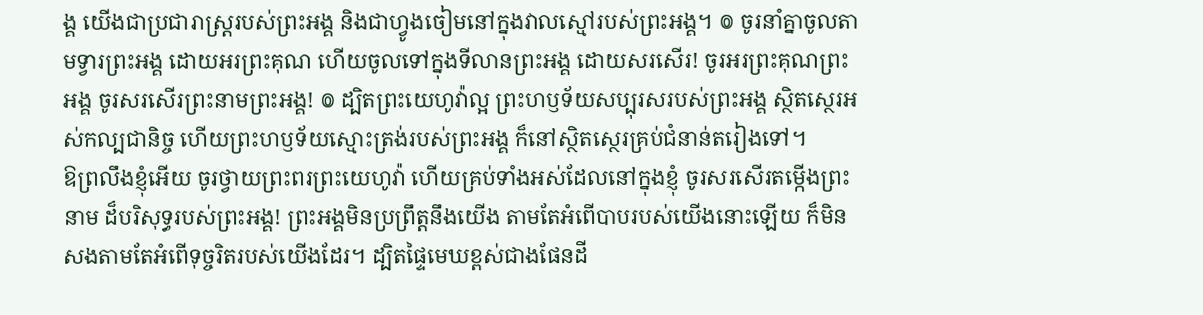ង្គ យើងជាប្រជារាស្ត្ររបស់ព្រះអង្គ និងជាហ្វូងចៀមនៅក្នុងវាលស្មៅរបស់ព្រះអង្គ។ ៙ ចូរនាំគ្នាចូលតាមទ្វារព្រះអង្គ ដោយអរព្រះគុណ ហើយចូលទៅក្នុងទីលានព្រះអង្គ ដោយសរសើរ! ចូរអរព្រះគុណព្រះអង្គ ចូរសរសើរព្រះនាមព្រះអង្គ! ៙ ដ្បិតព្រះយេហូវ៉ាល្អ ព្រះហឫទ័យសប្បុរសរបស់ព្រះអង្គ ស្ថិតស្ថេរអស់កល្បជានិច្ច ហើយព្រះហឫទ័យស្មោះត្រង់របស់ព្រះអង្គ ក៏នៅស្ថិតស្ថេរគ្រប់ជំនាន់តរៀងទៅ។
ឱព្រលឹងខ្ញុំអើយ ចូរថ្វាយព្រះពរព្រះយេហូវ៉ា ហើយគ្រប់ទាំងអស់ដែលនៅក្នុងខ្ញុំ ចូរសរសើរតម្កើងព្រះនាម ដ៏បរិសុទ្ធរបស់ព្រះអង្គ! ព្រះអង្គមិនប្រព្រឹត្តនឹងយើង តាមតែអំពើបាបរបស់យើងនោះឡើយ ក៏មិនសងតាមតែអំពើទុច្ចរិតរបស់យើងដែរ។ ដ្បិតផ្ទៃមេឃខ្ពស់ជាងផែនដី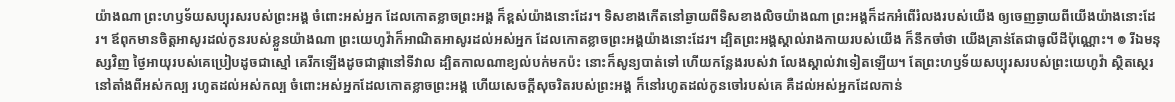យ៉ាងណា ព្រះហឫទ័យសប្បុរសរបស់ព្រះអង្គ ចំពោះអស់អ្នក ដែលកោតខ្លាចព្រះអង្គ ក៏ខ្ពស់យ៉ាងនោះដែរ។ ទិសខាងកើតនៅឆ្ងាយពីទិសខាងលិចយ៉ាងណា ព្រះអង្គក៏ដកអំពើរំលងរបស់យើង ឲ្យចេញឆ្ងាយពីយើងយ៉ាងនោះដែរ។ ឪពុកមានចិត្តអាសូរដល់កូនរបស់ខ្លួនយ៉ាងណា ព្រះយេហូវ៉ាក៏អាណិតអាសូរដល់អស់អ្នក ដែលកោតខ្លាចព្រះអង្គយ៉ាងនោះដែរ។ ដ្បិតព្រះអង្គស្គាល់រាងកាយរបស់យើង ក៏នឹកចាំថា យើងគ្រាន់តែជាធូលីដីប៉ុណ្ណោះ។ ៙ រីឯមនុស្សវិញ ថ្ងៃអាយុរបស់គេប្រៀបដូចជាស្មៅ គេរីកឡើងដូចជាផ្កានៅទីវាល ដ្បិតកាលណាខ្យល់បក់មកប៉ះ នោះក៏សូន្យបាត់ទៅ ហើយកន្លែងរបស់វា លែងស្គាល់វាទៀតឡើយ។ តែព្រះហឫទ័យសប្បុរសរបស់ព្រះយេហូវ៉ា ស្ថិតស្ថេរនៅតាំងពីអស់កល្ប រហូតដល់អស់កល្ប ចំពោះអស់អ្នកដែលកោតខ្លាចព្រះអង្គ ហើយសេចក្ដីសុចរិតរបស់ព្រះអង្គ ក៏នៅរហូតដល់កូនចៅរបស់គេ គឺដល់អស់អ្នកដែលកាន់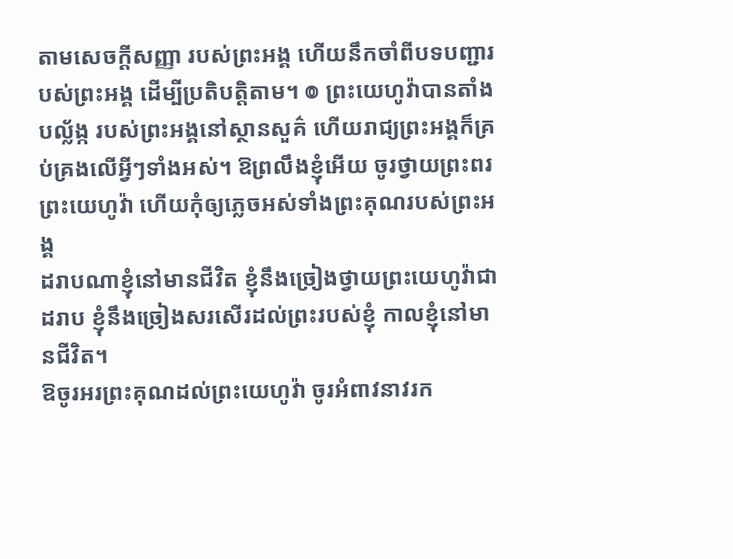តាមសេចក្ដីសញ្ញា របស់ព្រះអង្គ ហើយនឹកចាំពីបទបញ្ជារបស់ព្រះអង្គ ដើម្បីប្រតិបត្តិតាម។ ៙ ព្រះយេហូវ៉ាបានតាំងបល្ល័ង្ក របស់ព្រះអង្គនៅស្ថានសួគ៌ ហើយរាជ្យព្រះអង្គក៏គ្រប់គ្រងលើអ្វីៗទាំងអស់។ ឱព្រលឹងខ្ញុំអើយ ចូរថ្វាយព្រះពរព្រះយេហូវ៉ា ហើយកុំឲ្យភ្លេចអស់ទាំងព្រះគុណរបស់ព្រះអង្គ
ដរាបណាខ្ញុំនៅមានជីវិត ខ្ញុំនឹងច្រៀងថ្វាយព្រះយេហូវ៉ាជាដរាប ខ្ញុំនឹងច្រៀងសរសើរដល់ព្រះរបស់ខ្ញុំ កាលខ្ញុំនៅមានជីវិត។
ឱចូរអរព្រះគុណដល់ព្រះយេហូវ៉ា ចូរអំពាវនាវរក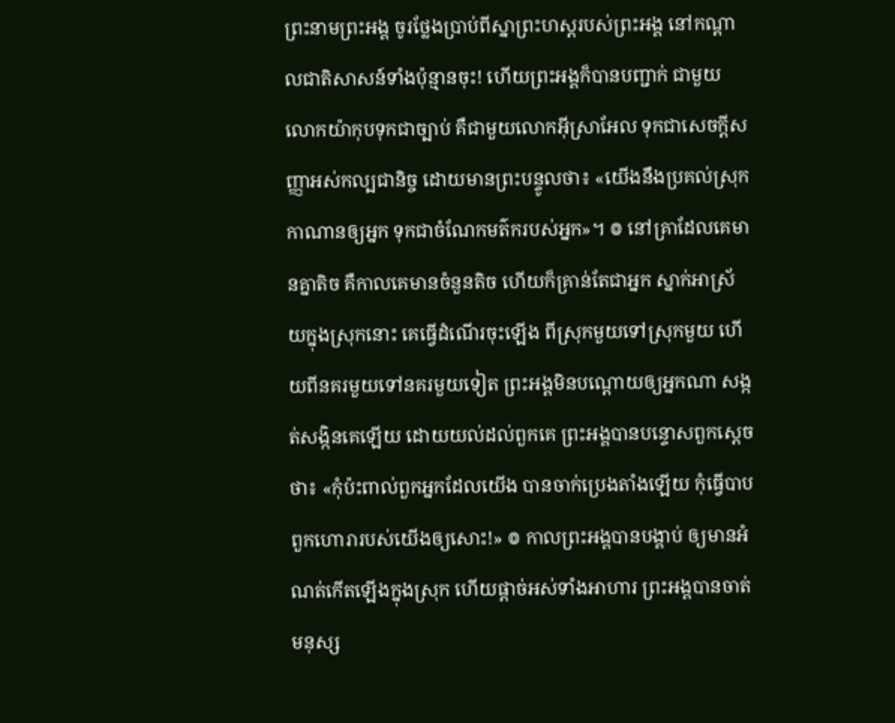ព្រះនាមព្រះអង្គ ចូរថ្លែងប្រាប់ពីស្នាព្រះហស្ដរបស់ព្រះអង្គ នៅកណ្ដាលជាតិសាសន៍ទាំងប៉ុន្មានចុះ! ហើយព្រះអង្គក៏បានបញ្ជាក់ ជាមួយលោកយ៉ាកុបទុកជាច្បាប់ គឺជាមួយលោកអ៊ីស្រាអែល ទុកជាសេចក្ដីសញ្ញាអស់កល្បជានិច្ច ដោយមានព្រះបន្ទូលថា៖ «យើងនឹងប្រគល់ស្រុកកាណានឲ្យអ្នក ទុកជាចំណែកមត៌ករបស់អ្នក»។ ៙ នៅគ្រាដែលគេមានគ្នាតិច គឺកាលគេមានចំនួនតិច ហើយក៏គ្រាន់តែជាអ្នក ស្នាក់អាស្រ័យក្នុងស្រុកនោះ គេធ្វើដំណើរចុះឡើង ពីស្រុកមួយទៅស្រុកមួយ ហើយពីនគរមួយទៅនគរមួយទៀត ព្រះអង្គមិនបណ្ដោយឲ្យអ្នកណា សង្កត់សង្កិនគេឡើយ ដោយយល់ដល់ពួកគេ ព្រះអង្គបានបន្ទោសពួកស្តេចថា៖ «កុំប៉ះពាល់ពួកអ្នកដែលយើង បានចាក់ប្រេងតាំងឡើយ កុំធ្វើបាបពួកហោរារបស់យើងឲ្យសោះ!» ៙ កាលព្រះអង្គបានបង្គាប់ ឲ្យមានអំណត់កើតឡើងក្នុងស្រុក ហើយផ្តាច់អស់ទាំងអាហារ ព្រះអង្គបានចាត់មនុស្ស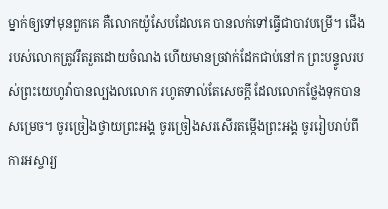ម្នាក់ឲ្យទៅមុនពួកគេ គឺលោកយ៉ូសែបដែលគេ បានលក់ទៅធ្វើជាបាវបម្រើ។ ជើងរបស់លោកត្រូវរឹតរួតដោយចំណង ហើយមានច្រវាក់ដែកជាប់នៅក ព្រះបន្ទូលរបស់ព្រះយេហូវ៉ាបានល្បងលលោក រហូតទាល់តែសេចក្ដី ដែលលោកថ្លែងទុកបានសម្រេច។ ចូរច្រៀងថ្វាយព្រះអង្គ ចូរច្រៀងសរសើរតម្កើងព្រះអង្គ ចូររៀបរាប់ពីការអស្ចារ្យ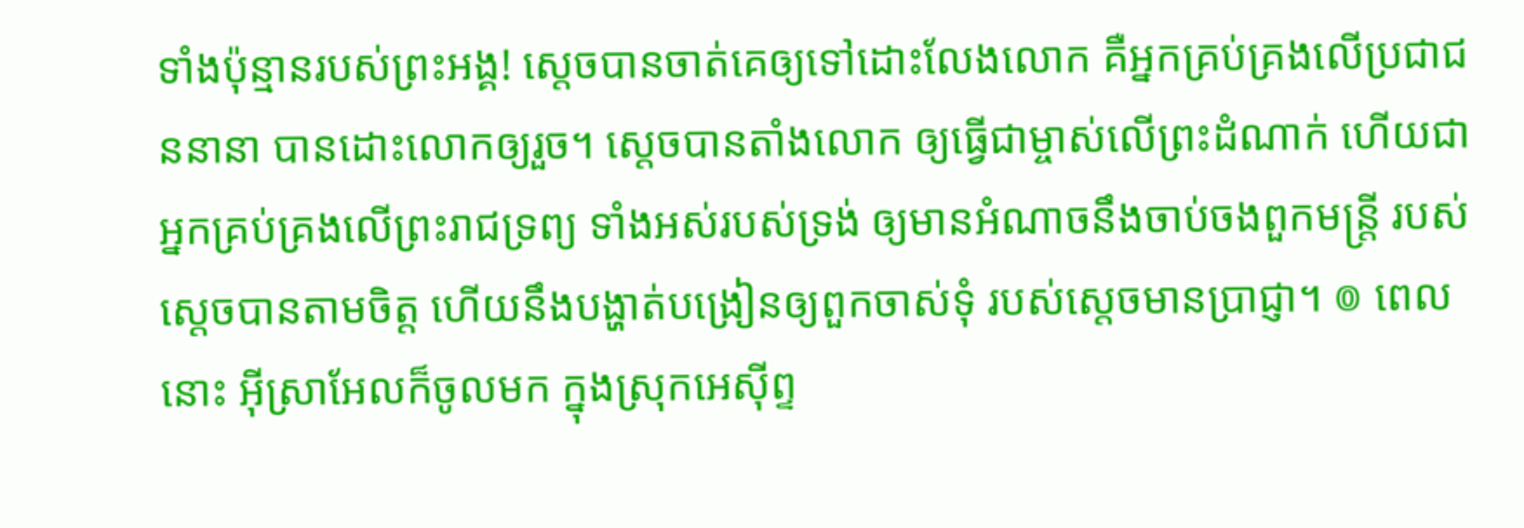ទាំងប៉ុន្មានរបស់ព្រះអង្គ! ស្តេចបានចាត់គេឲ្យទៅដោះលែងលោក គឺអ្នកគ្រប់គ្រងលើប្រជាជននានា បានដោះលោកឲ្យរួច។ ស្ដេចបានតាំងលោក ឲ្យធ្វើជាម្ចាស់លើព្រះដំណាក់ ហើយជាអ្នកគ្រប់គ្រងលើព្រះរាជទ្រព្យ ទាំងអស់របស់ទ្រង់ ឲ្យមានអំណាចនឹងចាប់ចងពួកមន្ត្រី របស់ស្តេចបានតាមចិត្ត ហើយនឹងបង្ហាត់បង្រៀនឲ្យពួកចាស់ទុំ របស់ស្តេចមានប្រាជ្ញា។ ៙ ពេលនោះ អ៊ីស្រាអែលក៏ចូលមក ក្នុងស្រុកអេស៊ីព្ទ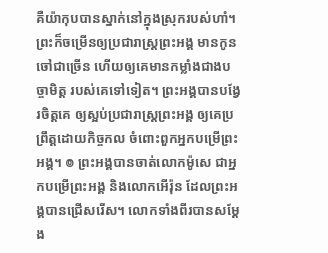គឺយ៉ាកុបបានស្នាក់នៅក្នុងស្រុករបស់ហាំ។ ព្រះក៏ចម្រើនឲ្យប្រជារាស្ត្រព្រះអង្គ មានកូនចៅជាច្រើន ហើយឲ្យគេមានកម្លាំងជាងបច្ចាមិត្ត របស់គេទៅទៀត។ ព្រះអង្គបានបង្វែរចិត្តគេ ឲ្យស្អប់ប្រជារាស្ត្រព្រះអង្គ ឲ្យគេប្រព្រឹត្តដោយកិច្ចកល ចំពោះពួកអ្នកបម្រើព្រះអង្គ។ ៙ ព្រះអង្គបានចាត់លោកម៉ូសេ ជាអ្នកបម្រើព្រះអង្គ និងលោកអើរ៉ុន ដែលព្រះអង្គបានជ្រើសរើស។ លោកទាំងពីរបានសម្ដែង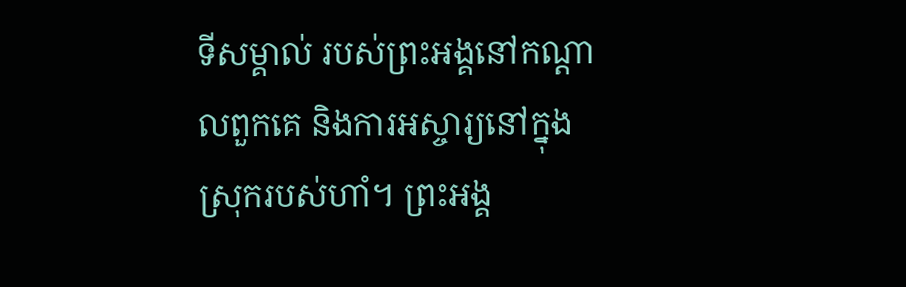ទីសម្គាល់ របស់ព្រះអង្គនៅកណ្ដាលពួកគេ និងការអស្ចារ្យនៅក្នុងស្រុករបស់ហាំ។ ព្រះអង្គ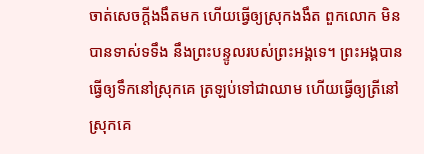ចាត់សេចក្ដីងងឹតមក ហើយធ្វើឲ្យស្រុកងងឹត ពួកលោក មិនបានទាស់ទទឹង នឹងព្រះបន្ទូលរបស់ព្រះអង្គទេ។ ព្រះអង្គបានធ្វើឲ្យទឹកនៅស្រុកគេ ត្រឡប់ទៅជាឈាម ហើយធ្វើឲ្យត្រីនៅស្រុកគេ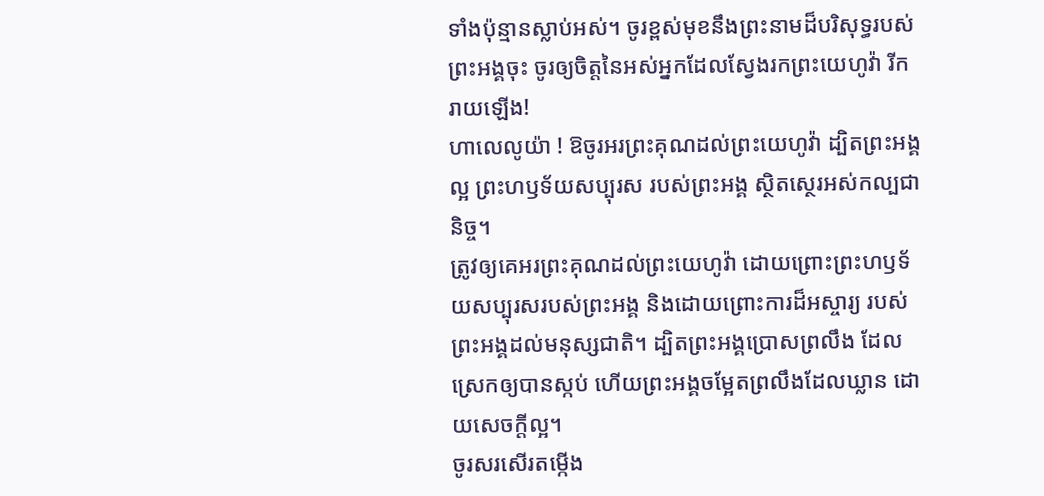ទាំងប៉ុន្មានស្លាប់អស់។ ចូរខ្ពស់មុខនឹងព្រះនាមដ៏បរិសុទ្ធរបស់ព្រះអង្គចុះ ចូរឲ្យចិត្តនៃអស់អ្នកដែលស្វែងរកព្រះយេហូវ៉ា រីករាយឡើង!
ហាលេលូយ៉ា ! ឱចូរអរព្រះគុណដល់ព្រះយេហូវ៉ា ដ្បិតព្រះអង្គល្អ ព្រះហឫទ័យសប្បុរស របស់ព្រះអង្គ ស្ថិតស្ថេរអស់កល្បជានិច្ច។
ត្រូវឲ្យគេអរព្រះគុណដល់ព្រះយេហូវ៉ា ដោយព្រោះព្រះហឫទ័យសប្បុរសរបស់ព្រះអង្គ និងដោយព្រោះការដ៏អស្ចារ្យ របស់ព្រះអង្គដល់មនុស្សជាតិ។ ដ្បិតព្រះអង្គប្រោសព្រលឹង ដែលស្រេកឲ្យបានស្កប់ ហើយព្រះអង្គចម្អែតព្រលឹងដែលឃ្លាន ដោយសេចក្ដីល្អ។
ចូរសរសើរតម្កើង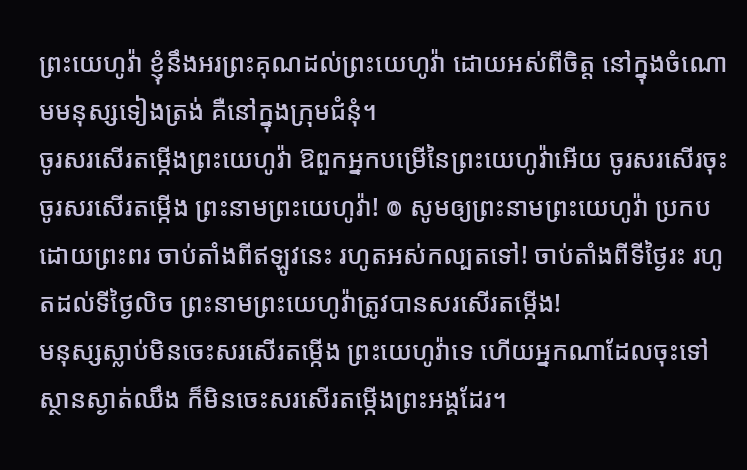ព្រះយេហូវ៉ា ខ្ញុំនឹងអរព្រះគុណដល់ព្រះយេហូវ៉ា ដោយអស់ពីចិត្ត នៅក្នុងចំណោមមនុស្សទៀងត្រង់ គឺនៅក្នុងក្រុមជំនុំ។
ចូរសរសើរតម្កើងព្រះយេហូវ៉ា ឱពួកអ្នកបម្រើនៃព្រះយេហូវ៉ាអើយ ចូរសរសើរចុះ ចូរសរសើរតម្កើង ព្រះនាមព្រះយេហូវ៉ា! ៙ សូមឲ្យព្រះនាមព្រះយេហូវ៉ា ប្រកបដោយព្រះពរ ចាប់តាំងពីឥឡូវនេះ រហូតអស់កល្បតទៅ! ចាប់តាំងពីទីថ្ងៃរះ រហូតដល់ទីថ្ងៃលិច ព្រះនាមព្រះយេហូវ៉ាត្រូវបានសរសើរតម្កើង!
មនុស្សស្លាប់មិនចេះសរសើរតម្កើង ព្រះយេហូវ៉ាទេ ហើយអ្នកណាដែលចុះទៅស្ថានស្ងាត់ឈឹង ក៏មិនចេះសរសើរតម្កើងព្រះអង្គដែរ។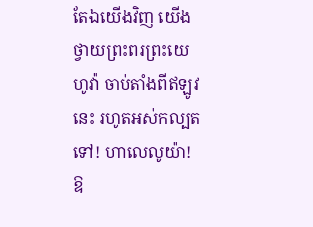តែឯយើងវិញ យើងថ្វាយព្រះពរព្រះយេហូវ៉ា ចាប់តាំងពីឥឡូវនេះ រហូតអស់កល្បតទៅ! ហាលេលូយ៉ា!
ឱ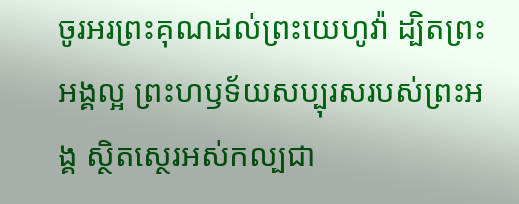ចូរអរព្រះគុណដល់ព្រះយេហូវ៉ា ដ្បិតព្រះអង្គល្អ ព្រះហឫទ័យសប្បុរសរបស់ព្រះអង្គ ស្ថិតស្ថេរអស់កល្បជា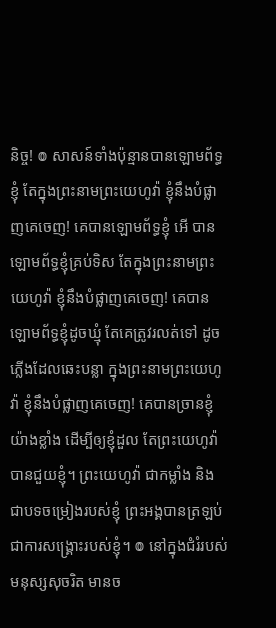និច្ច! ៙ សាសន៍ទាំងប៉ុន្មានបានឡោមព័ទ្ធខ្ញុំ តែក្នុងព្រះនាមព្រះយេហូវ៉ា ខ្ញុំនឹងបំផ្លាញគេចេញ! គេបានឡោមព័ទ្ធខ្ញុំ អើ បានឡោមព័ទ្ធខ្ញុំគ្រប់ទិស តែក្នុងព្រះនាមព្រះយេហូវ៉ា ខ្ញុំនឹងបំផ្លាញគេចេញ! គេបានឡោមព័ទ្ធខ្ញុំដូចឃ្មុំ តែគេត្រូវរលត់ទៅ ដូចភ្លើងដែលឆេះបន្លា ក្នុងព្រះនាមព្រះយេហូវ៉ា ខ្ញុំនឹងបំផ្លាញគេចេញ! គេបានច្រានខ្ញុំយ៉ាងខ្លាំង ដើម្បីឲ្យខ្ញុំដួល តែព្រះយេហូវ៉ាបានជួយខ្ញុំ។ ព្រះយេហូវ៉ា ជាកម្លាំង និងជាបទចម្រៀងរបស់ខ្ញុំ ព្រះអង្គបានត្រឡប់ជាការសង្គ្រោះរបស់ខ្ញុំ។ ៙ នៅក្នុងជំរំរបស់មនុស្សសុចរិត មានច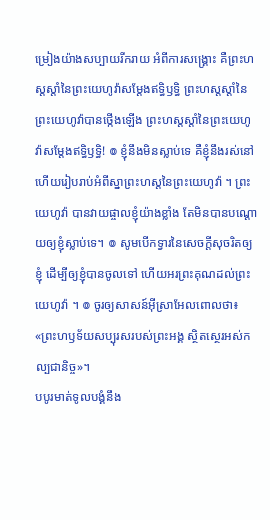ម្រៀងយ៉ាងសប្បាយរីករាយ អំពីការសង្គ្រោះ គឺព្រះហស្តស្តាំនៃព្រះយេហូវ៉ាសម្ដែងឥទ្ធិឫទ្ធិ ព្រះហស្តស្តាំនៃព្រះយេហូវ៉ាបានថ្កើងឡើង ព្រះហស្តស្តាំនៃព្រះយេហូវ៉ាសម្ដែងឥទ្ធិឫទ្ធិ! ៙ ខ្ញុំនឹងមិនស្លាប់ទេ គឺខ្ញុំនឹងរស់នៅ ហើយរៀបរាប់អំពីស្នាព្រះហស្តនៃព្រះយេហូវ៉ា ។ ព្រះយេហូវ៉ា បានវាយផ្ចាលខ្ញុំយ៉ាងខ្លាំង តែមិនបានបណ្ដោយឲ្យខ្ញុំស្លាប់ទេ។ ៙ សូមបើកទ្វារនៃសេចក្ដីសុចរិតឲ្យខ្ញុំ ដើម្បីឲ្យខ្ញុំបានចូលទៅ ហើយអរព្រះគុណដល់ព្រះយេហូវ៉ា ។ ៙ ចូរឲ្យសាសន៍អ៊ីស្រាអែលពោលថា៖ «ព្រះហឫទ័យសប្បុរសរបស់ព្រះអង្គ ស្ថិតស្ថេរអស់កល្បជានិច្ច»។
បបូរមាត់ទូលបង្គំនឹង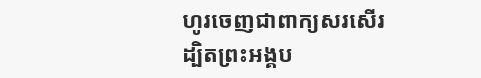ហូរចេញជាពាក្យសរសើរ ដ្បិតព្រះអង្គប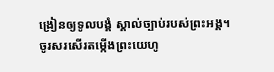ង្រៀនឲ្យទូលបង្គំ ស្គាល់ច្បាប់របស់ព្រះអង្គ។
ចូរសរសើរតម្កើងព្រះយេហូ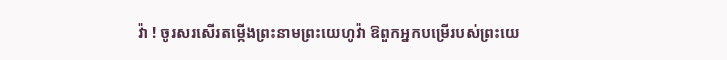វ៉ា ! ចូរសរសើរតម្កើងព្រះនាមព្រះយេហូវ៉ា ឱពួកអ្នកបម្រើរបស់ព្រះយេ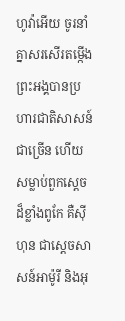ហូវ៉ាអើយ ចូរនាំគ្នាសរសើរតម្កើង ព្រះអង្គបានប្រហារជាតិសាសន៍ជាច្រើន ហើយសម្លាប់ពួកស្តេចដ៏ខ្លាំងពូកែ គឺស៊ីហុន ជាស្តេចសាសន៍អាម៉ូរី និងអុ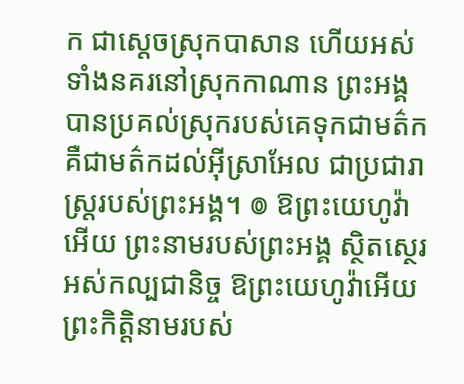ក ជាស្តេចស្រុកបាសាន ហើយអស់ទាំងនគរនៅស្រុកកាណាន ព្រះអង្គបានប្រគល់ស្រុករបស់គេទុកជាមត៌ក គឺជាមត៌កដល់អ៊ីស្រាអែល ជាប្រជារាស្ត្ររបស់ព្រះអង្គ។ ៙ ឱព្រះយេហូវ៉ាអើយ ព្រះនាមរបស់ព្រះអង្គ ស្ថិតស្ថេរអស់កល្បជានិច្ច ឱព្រះយេហូវ៉ាអើយ ព្រះកិត្តិនាមរបស់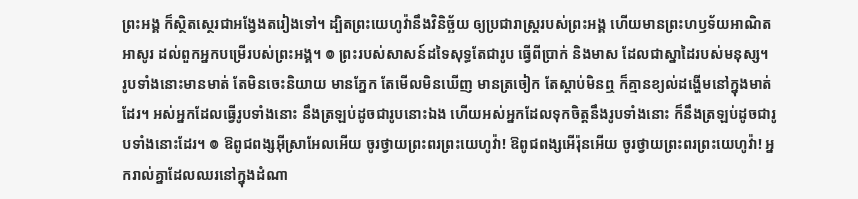ព្រះអង្គ ក៏ស្ថិតស្ថេរជាអង្វែងតរៀងទៅ។ ដ្បិតព្រះយេហូវ៉ានឹងវិនិច្ឆ័យ ឲ្យប្រជារាស្ត្ររបស់ព្រះអង្គ ហើយមានព្រះហឫទ័យអាណិតអាសូរ ដល់ពួកអ្នកបម្រើរបស់ព្រះអង្គ។ ៙ ព្រះរបស់សាសន៍ដទៃសុទ្ធតែជារូប ធ្វើពីប្រាក់ និងមាស ដែលជាស្នាដៃរបស់មនុស្ស។ រូបទាំងនោះមានមាត់ តែមិនចេះនិយាយ មានភ្នែក តែមើលមិនឃើញ មានត្រចៀក តែស្តាប់មិនឮ ក៏គ្មានខ្យល់ដង្ហើមនៅក្នុងមាត់ដែរ។ អស់អ្នកដែលធ្វើរូបទាំងនោះ នឹងត្រឡប់ដូចជារូបនោះឯង ហើយអស់អ្នកដែលទុកចិត្តនឹងរូបទាំងនោះ ក៏នឹងត្រឡប់ដូចជារូបទាំងនោះដែរ។ ៙ ឱពូជពង្សអ៊ីស្រាអែលអើយ ចូរថ្វាយព្រះពរព្រះយេហូវ៉ា! ឱពូជពង្សអើរ៉ុនអើយ ចូរថ្វាយព្រះពរព្រះយេហូវ៉ា! អ្នករាល់គ្នាដែលឈរនៅក្នុងដំណា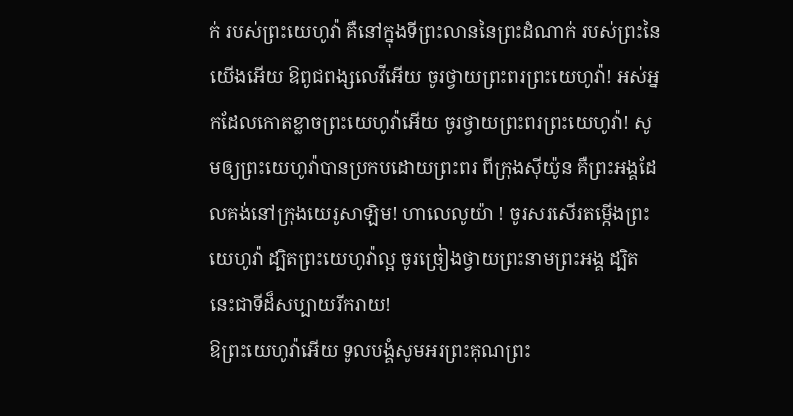ក់ របស់ព្រះយេហូវ៉ា គឺនៅក្នុងទីព្រះលាននៃព្រះដំណាក់ របស់ព្រះនៃយើងអើយ ឱពូជពង្សលេវីអើយ ចូរថ្វាយព្រះពរព្រះយេហូវ៉ា! អស់អ្នកដែលកោតខ្លាចព្រះយេហូវ៉ាអើយ ចូរថ្វាយព្រះពរព្រះយេហូវ៉ា! សូមឲ្យព្រះយេហូវ៉ាបានប្រកបដោយព្រះពរ ពីក្រុងស៊ីយ៉ូន គឺព្រះអង្គដែលគង់នៅក្រុងយេរូសាឡិម! ហាលេលូយ៉ា ! ចូរសរសើរតម្កើងព្រះយេហូវ៉ា ដ្បិតព្រះយេហូវ៉ាល្អ ចូរច្រៀងថ្វាយព្រះនាមព្រះអង្គ ដ្បិតនេះជាទីដ៏សប្បាយរីករាយ!
ឱព្រះយេហូវ៉ាអើយ ទូលបង្គំសូមអរព្រះគុណព្រះ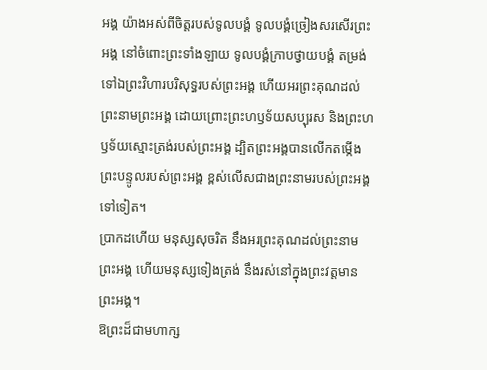អង្គ យ៉ាងអស់ពីចិត្តរបស់ទូលបង្គំ ទូលបង្គំច្រៀងសរសើរព្រះអង្គ នៅចំពោះព្រះទាំងឡាយ ទូលបង្គំក្រាបថ្វាយបង្គំ តម្រង់ទៅឯព្រះវិហារបរិសុទ្ធរបស់ព្រះអង្គ ហើយអរព្រះគុណដល់ព្រះនាមព្រះអង្គ ដោយព្រោះព្រះហឫទ័យសប្បុរស និងព្រះហឫទ័យស្មោះត្រង់របស់ព្រះអង្គ ដ្បិតព្រះអង្គបានលើកតម្កើង ព្រះបន្ទូលរបស់ព្រះអង្គ ខ្ពស់លើសជាងព្រះនាមរបស់ព្រះអង្គទៅទៀត។
ប្រាកដហើយ មនុស្សសុចរិត នឹងអរព្រះគុណដល់ព្រះនាមព្រះអង្គ ហើយមនុស្សទៀងត្រង់ នឹងរស់នៅក្នុងព្រះវត្តមានព្រះអង្គ។
ឱព្រះដ៏ជាមហាក្ស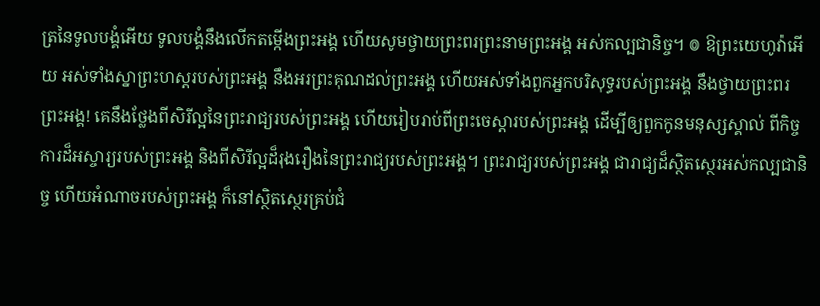ត្រនៃទូលបង្គំអើយ ទូលបង្គំនឹងលើកតម្កើងព្រះអង្គ ហើយសូមថ្វាយព្រះពរព្រះនាមព្រះអង្គ អស់កល្បជានិច្ច។ ៙ ឱព្រះយេហូវ៉ាអើយ អស់ទាំងស្នាព្រះហស្តរបស់ព្រះអង្គ នឹងអរព្រះគុណដល់ព្រះអង្គ ហើយអស់ទាំងពួកអ្នកបរិសុទ្ធរបស់ព្រះអង្គ នឹងថ្វាយព្រះពរព្រះអង្គ! គេនឹងថ្លែងពីសិរីល្អនៃព្រះរាជ្យរបស់ព្រះអង្គ ហើយរៀបរាប់ពីព្រះចេស្ដារបស់ព្រះអង្គ ដើម្បីឲ្យពួកកូនមនុស្សស្គាល់ ពីកិច្ចការដ៏អស្ចារ្យរបស់ព្រះអង្គ និងពីសិរីល្អដ៏រុងរឿងនៃព្រះរាជ្យរបស់ព្រះអង្គ។ ព្រះរាជ្យរបស់ព្រះអង្គ ជារាជ្យដ៏ស្ថិតស្ថេរអស់កល្បជានិច្ច ហើយអំណាចរបស់ព្រះអង្គ ក៏នៅស្ថិតស្ថេរគ្រប់ជំ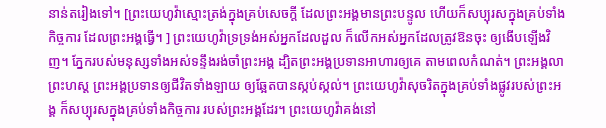នាន់តរៀងទៅ។ [ព្រះយេហូវ៉ាស្មោះត្រង់ក្នុងគ្រប់សេចក្ដី ដែលព្រះអង្គមានព្រះបន្ទូល ហើយក៏សប្បុរសក្នុងគ្រប់ទាំងកិច្ចការ ដែលព្រះអង្គធ្វើ។ ] ព្រះយេហូវ៉ាទ្រទ្រង់អស់អ្នកដែលដួល ក៏លើកអស់អ្នកដែលត្រូវឱនចុះ ឲ្យងើបឡើងវិញ។ ភ្នែករបស់មនុស្សទាំងអស់ទន្ទឹងរង់ចាំព្រះអង្គ ដ្បិតព្រះអង្គប្រទានអាហារឲ្យគេ តាមពេលកំណត់។ ព្រះអង្គលាព្រះហស្ត ព្រះអង្គប្រទានឲ្យជីវិតទាំងឡាយ ឲ្យឆ្អែតបានស្កប់ស្កល់។ ព្រះយេហូវ៉ាសុចរិតក្នុងគ្រប់ទាំងផ្លូវរបស់ព្រះអង្គ ក៏សប្បុរសក្នុងគ្រប់ទាំងកិច្ចការ របស់ព្រះអង្គដែរ។ ព្រះយេហូវ៉ាគង់នៅ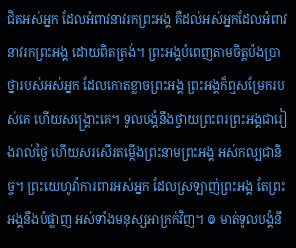ជិតអស់អ្នក ដែលអំពាវនាវរកព្រះអង្គ គឺដល់អស់អ្នកដែលអំពាវនាវរកព្រះអង្គ ដោយពិតត្រង់។ ព្រះអង្គបំពេញតាមចិត្តប៉ងប្រាថ្នារបស់អស់អ្នក ដែលកោតខ្លាចព្រះអង្គ ព្រះអង្គក៏ឮសម្រែករបស់គេ ហើយសង្គ្រោះគេ។ ទូលបង្គំនឹងថ្វាយព្រះពរព្រះអង្គជារៀងរាល់ថ្ងៃ ហើយសរសើរតម្កើងព្រះនាមព្រះអង្គ អស់កល្បជានិច្ច។ ព្រះយេហូវ៉ាការពារអស់អ្នក ដែលស្រឡាញ់ព្រះអង្គ តែព្រះអង្គនឹងបំផ្លាញ អស់ទាំងមនុស្សអាក្រក់វិញ។ ៙ មាត់ទូលបង្គំនឹ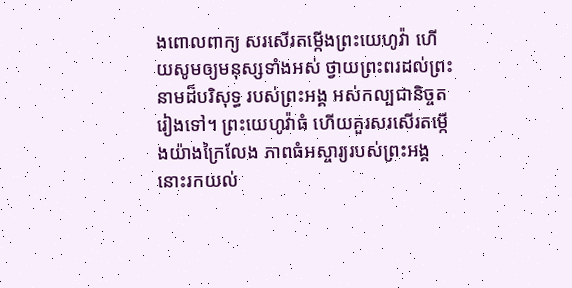ងពោលពាក្យ សរសើរតម្កើងព្រះយេហូវ៉ា ហើយសូមឲ្យមនុស្សទាំងអស់ ថ្វាយព្រះពរដល់ព្រះនាមដ៏បរិសុទ្ធ របស់ព្រះអង្គ អស់កល្បជានិច្ចតរៀងទៅ។ ព្រះយេហូវ៉ាធំ ហើយគួរសរសើរតម្កើងយ៉ាងក្រៃលែង ភាពធំអស្ចារ្យរបស់ព្រះអង្គ នោះរកយល់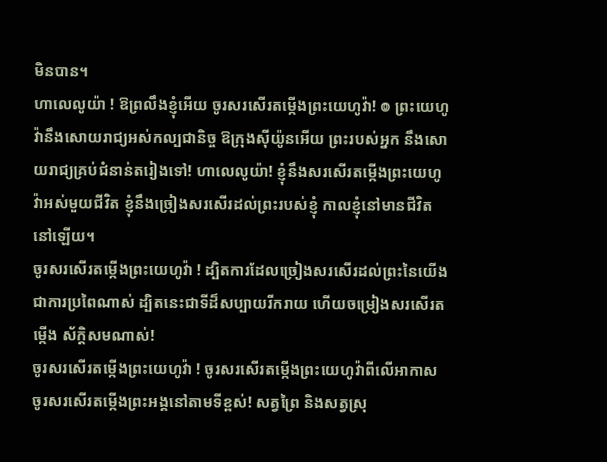មិនបាន។
ហាលេលូយ៉ា ! ឱព្រលឹងខ្ញុំអើយ ចូរសរសើរតម្កើងព្រះយេហូវ៉ា! ៙ ព្រះយេហូវ៉ានឹងសោយរាជ្យអស់កល្បជានិច្ច ឱក្រុងស៊ីយ៉ូនអើយ ព្រះរបស់អ្នក នឹងសោយរាជ្យគ្រប់ជំនាន់តរៀងទៅ! ហាលេលូយ៉ា! ខ្ញុំនឹងសរសើរតម្កើងព្រះយេហូវ៉ាអស់មួយជីវិត ខ្ញុំនឹងច្រៀងសរសើរដល់ព្រះរបស់ខ្ញុំ កាលខ្ញុំនៅមានជីវិតនៅឡើយ។
ចូរសរសើរតម្កើងព្រះយេហូវ៉ា ! ដ្បិតការដែលច្រៀងសរសើរដល់ព្រះនៃយើង ជាការប្រពៃណាស់ ដ្បិតនេះជាទីដ៏សប្បាយរីករាយ ហើយចម្រៀងសរសើរតម្កើង ស័ក្ដិសមណាស់!
ចូរសរសើរតម្កើងព្រះយេហូវ៉ា ! ចូរសរសើរតម្កើងព្រះយេហូវ៉ាពីលើអាកាស ចូរសរសើរតម្កើងព្រះអង្គនៅតាមទីខ្ពស់! សត្វព្រៃ និងសត្វស្រុ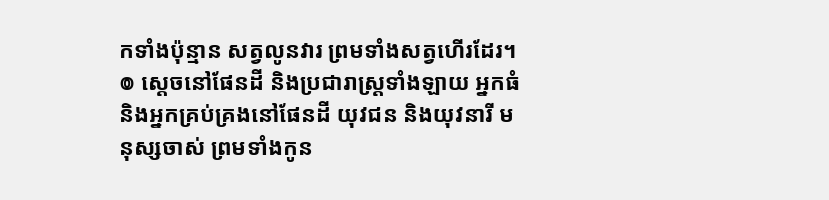កទាំងប៉ុន្មាន សត្វលូនវារ ព្រមទាំងសត្វហើរដែរ។ ៙ ស្តេចនៅផែនដី និងប្រជារាស្ត្រទាំងឡាយ អ្នកធំ និងអ្នកគ្រប់គ្រងនៅផែនដី យុវជន និងយុវនារី មនុស្សចាស់ ព្រមទាំងកូន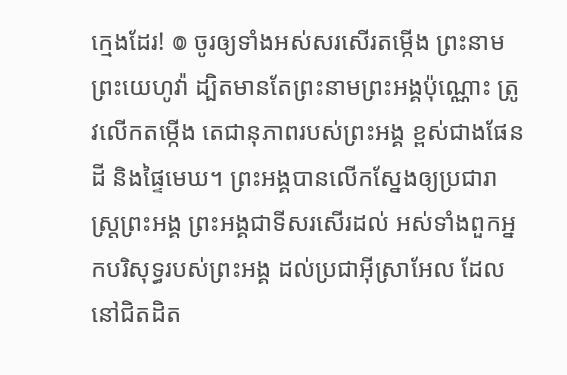ក្មេងដែរ! ៙ ចូរឲ្យទាំងអស់សរសើរតម្កើង ព្រះនាមព្រះយេហូវ៉ា ដ្បិតមានតែព្រះនាមព្រះអង្គប៉ុណ្ណោះ ត្រូវលើកតម្កើង តេជានុភាពរបស់ព្រះអង្គ ខ្ពស់ជាងផែនដី និងផ្ទៃមេឃ។ ព្រះអង្គបានលើកស្នែងឲ្យប្រជារាស្ត្រព្រះអង្គ ព្រះអង្គជាទីសរសើរដល់ អស់ទាំងពួកអ្នកបរិសុទ្ធរបស់ព្រះអង្គ ដល់ប្រជាអ៊ីស្រាអែល ដែលនៅជិតដិត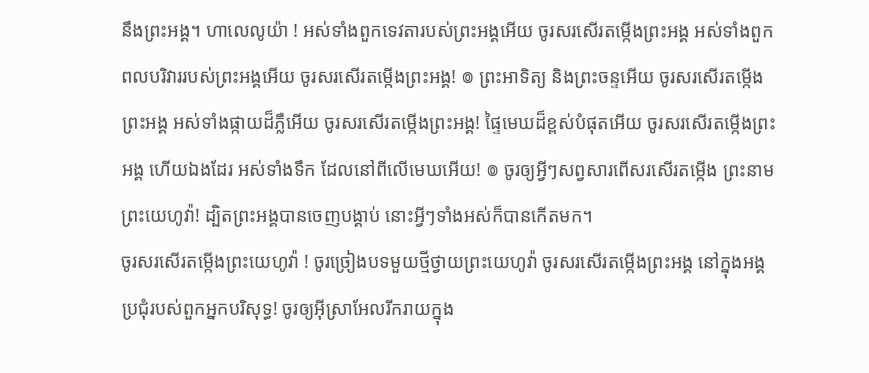នឹងព្រះអង្គ។ ហាលេលូយ៉ា ! អស់ទាំងពួកទេវតារបស់ព្រះអង្គអើយ ចូរសរសើរតម្កើងព្រះអង្គ អស់ទាំងពួកពលបរិវាររបស់ព្រះអង្គអើយ ចូរសរសើរតម្កើងព្រះអង្គ! ៙ ព្រះអាទិត្យ និងព្រះចន្ទអើយ ចូរសរសើរតម្កើងព្រះអង្គ អស់ទាំងផ្កាយដ៏ភ្លឺអើយ ចូរសរសើរតម្កើងព្រះអង្គ! ផ្ទៃមេឃដ៏ខ្ពស់បំផុតអើយ ចូរសរសើរតម្កើងព្រះអង្គ ហើយឯងដែរ អស់ទាំងទឹក ដែលនៅពីលើមេឃអើយ! ៙ ចូរឲ្យអ្វីៗសព្វសារពើសរសើរតម្កើង ព្រះនាមព្រះយេហូវ៉ា! ដ្បិតព្រះអង្គបានចេញបង្គាប់ នោះអ្វីៗទាំងអស់ក៏បានកើតមក។
ចូរសរសើរតម្កើងព្រះយេហូវ៉ា ! ចូរច្រៀងបទមួយថ្មីថ្វាយព្រះយេហូវ៉ា ចូរសរសើរតម្កើងព្រះអង្គ នៅក្នុងអង្គប្រជុំរបស់ពួកអ្នកបរិសុទ្ធ! ចូរឲ្យអ៊ីស្រាអែលរីករាយក្នុង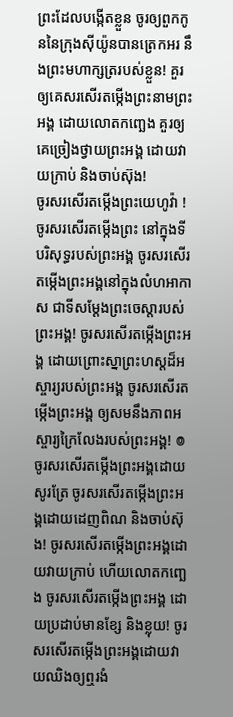ព្រះដែលបង្កើតខ្លួន ចូរឲ្យពួកកូននៃក្រុងស៊ីយ៉ូនបានត្រេកអរ នឹងព្រះមហាក្សត្ររបស់ខ្លួន! គួរឲ្យគេសរសើរតម្កើងព្រះនាមព្រះអង្គ ដោយលោតកញ្ឆេង គួរឲ្យគេច្រៀងថ្វាយព្រះអង្គ ដោយវាយក្រាប់ និងចាប់ស៊ុង!
ចូរសរសើរតម្កើងព្រះយេហូវ៉ា ! ចូរសរសើរតម្កើងព្រះ នៅក្នុងទីបរិសុទ្ធរបស់ព្រះអង្គ ចូរសរសើរតម្កើងព្រះអង្គនៅក្នុងលំហអាកាស ជាទីសម្ដែងព្រះចេស្តារបស់ព្រះអង្គ! ចូរសរសើរតម្កើងព្រះអង្គ ដោយព្រោះស្នាព្រះហស្ដដ៏អស្ចារ្យរបស់ព្រះអង្គ ចូរសរសើរតម្កើងព្រះអង្គ ឲ្យសមនឹងភាពអស្ចារ្យក្រៃលែងរបស់ព្រះអង្គ! ៙ ចូរសរសើរតម្កើងព្រះអង្គដោយសូរត្រែ ចូរសរសើរតម្កើងព្រះអង្គដោយដេញពិណ និងចាប់ស៊ុង! ចូរសរសើរតម្កើងព្រះអង្គដោយវាយក្រាប់ ហើយលោតកញ្ឆេង ចូរសរសើរតម្កើងព្រះអង្គ ដោយប្រដាប់មានខ្សែ និងខ្លុយ! ចូរសរសើរតម្កើងព្រះអង្គដោយវាយឈិងឲ្យឮរងំ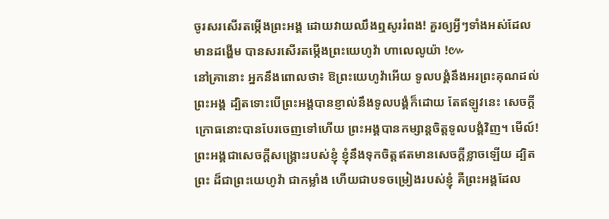ចូរសរសើរតម្កើងព្រះអង្គ ដោយវាយឈឹងឮសូររំពង! គួរឲ្យអ្វីៗទាំងអស់ដែលមានដង្ហើម បានសរសើរតម្កើងព្រះយេហូវ៉ា ហាលេលូយ៉ា !៚
នៅគ្រានោះ អ្នកនឹងពោលថា៖ ឱព្រះយេហូវ៉ាអើយ ទូលបង្គំនឹងអរព្រះគុណដល់ព្រះអង្គ ដ្បិតទោះបើព្រះអង្គបានខ្ញាល់នឹងទូលបង្គំក៏ដោយ តែឥឡូវនេះ សេចក្ដីក្រោធនោះបានបែរចេញទៅហើយ ព្រះអង្គបានកម្សាន្តចិត្តទូលបង្គំវិញ។ មើល៍! ព្រះអង្គជាសេចក្ដីសង្គ្រោះរបស់ខ្ញុំ ខ្ញុំនឹងទុកចិត្តឥតមានសេចក្ដីខ្លាចឡើយ ដ្បិតព្រះ ដ៏ជាព្រះយេហូវ៉ា ជាកម្លាំង ហើយជាបទចម្រៀងរបស់ខ្ញុំ គឺព្រះអង្គដែល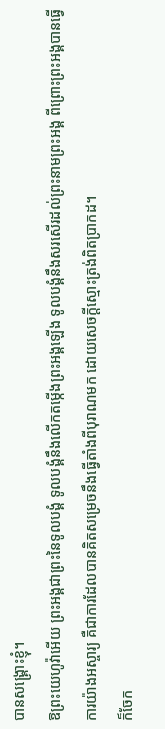បានសង្គ្រោះខ្ញុំ។
ឱព្រះយេហូវ៉ាអើយ ព្រះអង្គជាព្រះនៃទូលបង្គំ ទូលបង្គំនឹងលើកតម្កើងព្រះអង្គឡើង ទូលបង្គំនឹងសរសើរដល់ព្រះនាមព្រះអង្គ ពីព្រោះព្រះអង្គបានធ្វើការយ៉ាងអស្ចារ្យ គឺជាការដែលបានគិតសម្រេចនឹងធ្វើតាំងពីបុរាណមក ដោយសេចក្ដីស្មោះត្រង់ពិតប្រាកដ។
ក៏ចែក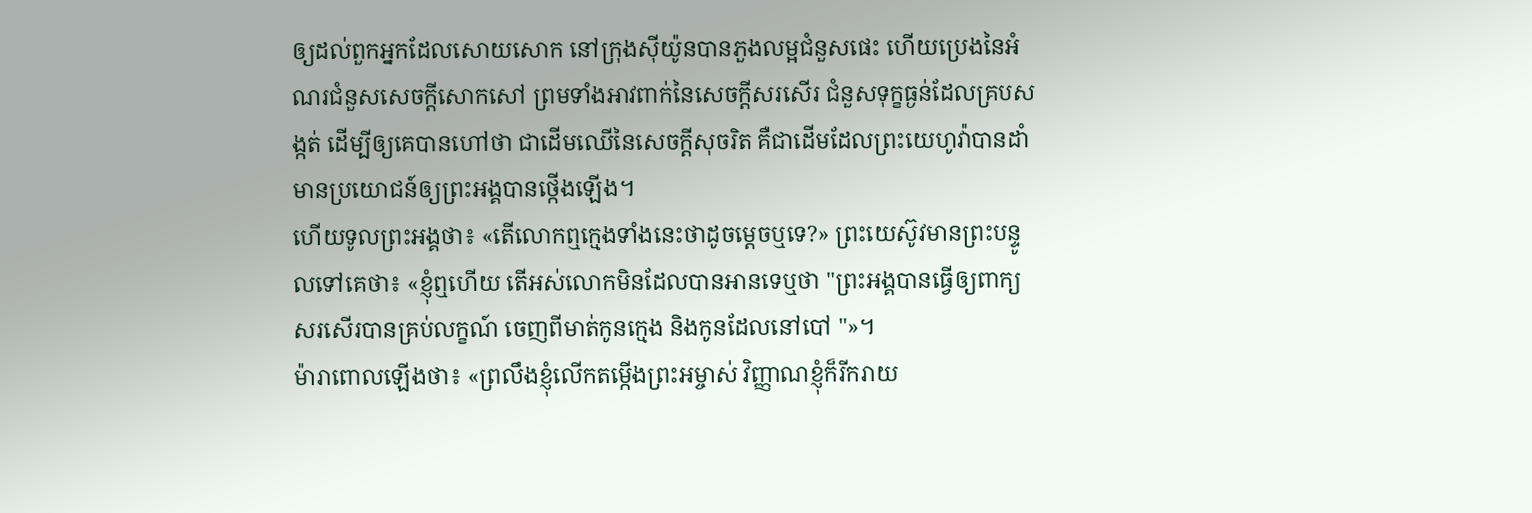ឲ្យដល់ពួកអ្នកដែលសោយសោក នៅក្រុងស៊ីយ៉ូនបានភួងលម្អជំនួសផេះ ហើយប្រេងនៃអំណរជំនួសសេចក្ដីសោកសៅ ព្រមទាំងអាវពាក់នៃសេចក្ដីសរសើរ ជំនួសទុក្ខធ្ងន់ដែលគ្របសង្កត់ ដើម្បីឲ្យគេបានហៅថា ជាដើមឈើនៃសេចក្ដីសុចរិត គឺជាដើមដែលព្រះយេហូវ៉ាបានដាំ មានប្រយោជន៍ឲ្យព្រះអង្គបានថ្កើងឡើង។
ហើយទូលព្រះអង្គថា៖ «តើលោកឮក្មេងទាំងនេះថាដូចម្តេចឬទេ?» ព្រះយេស៊ូវមានព្រះបន្ទូលទៅគេថា៖ «ខ្ញុំឮហើយ តើអស់លោកមិនដែលបានអានទេឬថា "ព្រះអង្គបានធ្វើឲ្យពាក្យសរសើរបានគ្រប់លក្ខណ៍ ចេញពីមាត់កូនក្មេង និងកូនដែលនៅបៅ "»។
ម៉ារាពោលឡើងថា៖ «ព្រលឹងខ្ញុំលើកតម្កើងព្រះអម្ចាស់ វិញ្ញាណខ្ញុំក៏រីករាយ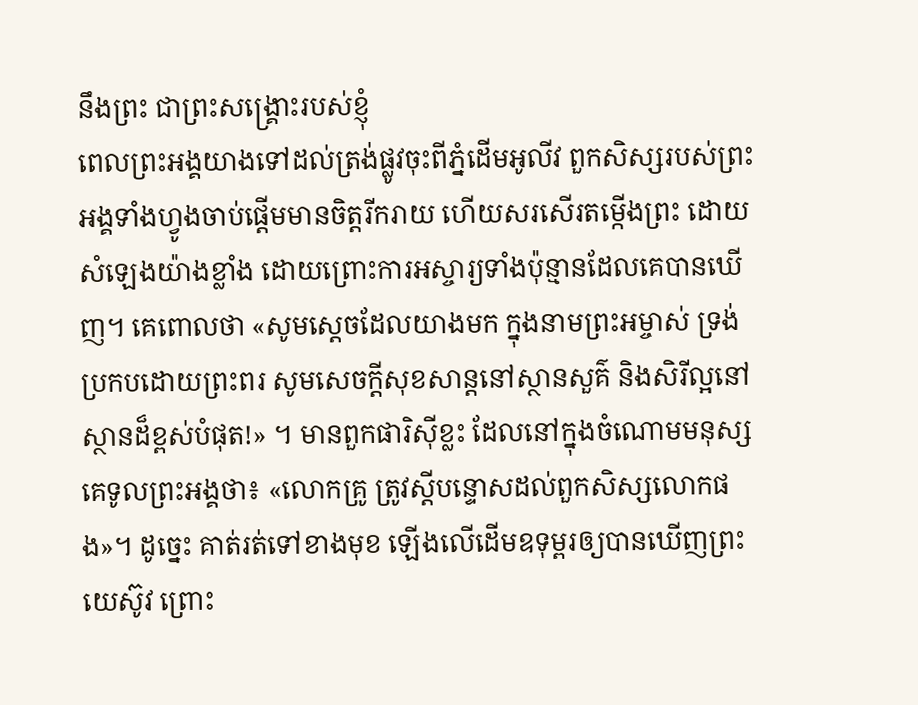នឹងព្រះ ជាព្រះសង្គ្រោះរបស់ខ្ញុំ
ពេលព្រះអង្គយាងទៅដល់ត្រង់ផ្លូវចុះពីភ្នំដើមអូលីវ ពួកសិស្សរបស់ព្រះអង្គទាំងហ្វូងចាប់ផ្តើមមានចិត្តរីករាយ ហើយសរសើរតម្កើងព្រះ ដោយសំឡេងយ៉ាងខ្លាំង ដោយព្រោះការអស្ចារ្យទាំងប៉ុន្មានដែលគេបានឃើញ។ គេពោលថា «សូមស្តេចដែលយាងមក ក្នុងនាមព្រះអម្ចាស់ ទ្រង់ប្រកបដោយព្រះពរ សូមសេចក្ដីសុខសាន្តនៅស្ថានសួគ៌ និងសិរីល្អនៅស្ថានដ៏ខ្ពស់បំផុត!» ។ មានពួកផារិស៊ីខ្លះ ដែលនៅក្នុងចំណោមមនុស្ស គេទូលព្រះអង្គថា៖ «លោកគ្រូ ត្រូវស្តីបន្ទោសដល់ពួកសិស្សលោកផង»។ ដូច្នេះ គាត់រត់ទៅខាងមុខ ឡើងលើដើមឧទុម្ពរឲ្យបានឃើញព្រះយេស៊ូវ ព្រោះ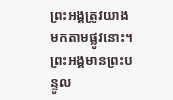ព្រះអង្គត្រូវយាងមកតាមផ្លូវនោះ។ ព្រះអង្គមានព្រះបន្ទូល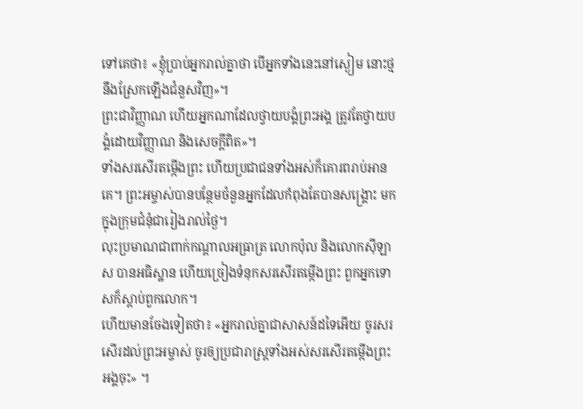ទៅគេថា៖ «ខ្ញុំប្រាប់អ្នករាល់គ្នាថា បើអ្នកទាំងនេះនៅស្ងៀម នោះថ្មនឹងស្រែកឡើងជំនួសវិញ»។
ព្រះជាវិញ្ញាណ ហើយអ្នកណាដែលថ្វាយបង្គំព្រះអង្គ ត្រូវតែថ្វាយបង្គំដោយវិញ្ញាណ និងសេចក្តីពិត»។
ទាំងសរសើរតម្កើងព្រះ ហើយប្រជាជនទាំងអស់ក៏គោរពរាប់អានគេ។ ព្រះអម្ចាស់បានបន្ថែមចំនួនអ្នកដែលកំពុងតែបានសង្គ្រោះ មកក្នុងក្រុមជំនុំជារៀងរាល់ថ្ងៃ។
លុះប្រមាណជាពាក់កណ្តាលអធ្រាត្រ លោកប៉ុល និងលោកស៊ីឡាស បានអធិស្ឋាន ហើយច្រៀងទំនុកសរសើរតម្កើងព្រះ ពួកអ្នកទោសក៏ស្តាប់ពួកលោក។
ហើយមានចែងទៀតថា៖ «អ្នករាល់គ្នាជាសាសន៍ដទៃអើយ ចូរសរសើរដល់ព្រះអម្ចាស់ ចូរឲ្យប្រជារាស្ដ្រទាំងអស់សរសើរតម្កើងព្រះអង្គចុះ» ។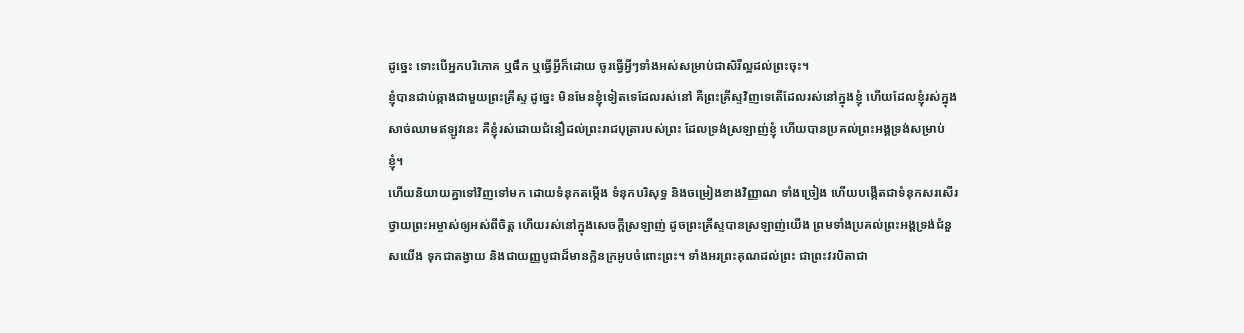ដូច្នេះ ទោះបើអ្នកបរិភោគ ឬផឹក ឬធ្វើអ្វីក៏ដោយ ចូរធ្វើអ្វីៗទាំងអស់សម្រាប់ជាសិរីល្អដល់ព្រះចុះ។
ខ្ញុំបានជាប់ឆ្កាងជាមួយព្រះគ្រីស្ទ ដូច្នេះ មិនមែនខ្ញុំទៀតទេដែលរស់នៅ គឺព្រះគ្រីស្ទវិញទេតើដែលរស់នៅក្នុងខ្ញុំ ហើយដែលខ្ញុំរស់ក្នុងសាច់ឈាមឥឡូវនេះ គឺខ្ញុំរស់ដោយជំនឿដល់ព្រះរាជបុត្រារបស់ព្រះ ដែលទ្រង់ស្រឡាញ់ខ្ញុំ ហើយបានប្រគល់ព្រះអង្គទ្រង់សម្រាប់ខ្ញុំ។
ហើយនិយាយគ្នាទៅវិញទៅមក ដោយទំនុកតម្កើង ទំនុកបរិសុទ្ធ និងចម្រៀងខាងវិញ្ញាណ ទាំងច្រៀង ហើយបង្កើតជាទំនុកសរសើរថ្វាយព្រះអម្ចាស់ឲ្យអស់ពីចិត្ត ហើយរស់នៅក្នុងសេចក្តីស្រឡាញ់ ដូចព្រះគ្រីស្ទបានស្រឡាញ់យើង ព្រមទាំងប្រគល់ព្រះអង្គទ្រង់ជំនួសយើង ទុកជាតង្វាយ និងជាយញ្ញបូជាដ៏មានក្លិនក្រអូបចំពោះព្រះ។ ទាំងអរព្រះគុណដល់ព្រះ ជាព្រះវរបិតាជា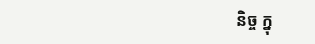និច្ច ក្នុ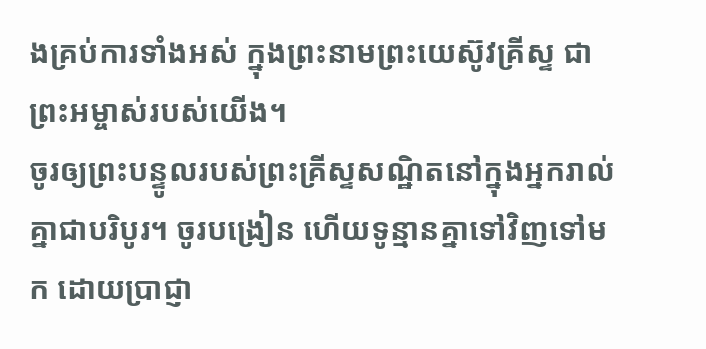ងគ្រប់ការទាំងអស់ ក្នុងព្រះនាមព្រះយេស៊ូវគ្រីស្ទ ជាព្រះអម្ចាស់របស់យើង។
ចូរឲ្យព្រះបន្ទូលរបស់ព្រះគ្រីស្ទសណ្ឋិតនៅក្នុងអ្នករាល់គ្នាជាបរិបូរ។ ចូរបង្រៀន ហើយទូន្មានគ្នាទៅវិញទៅមក ដោយប្រាជ្ញា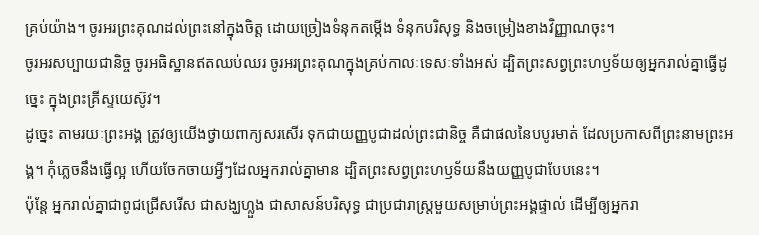គ្រប់យ៉ាង។ ចូរអរព្រះគុណដល់ព្រះនៅក្នុងចិត្ត ដោយច្រៀងទំនុកតម្កើង ទំនុកបរិសុទ្ធ និងចម្រៀងខាងវិញ្ញាណចុះ។
ចូរអរសប្បាយជានិច្ច ចូរអធិស្ឋានឥតឈប់ឈរ ចូរអរព្រះគុណក្នុងគ្រប់កាលៈទេសៈទាំងអស់ ដ្បិតព្រះសព្វព្រះហឫទ័យឲ្យអ្នករាល់គ្នាធ្វើដូច្នេះ ក្នុងព្រះគ្រីស្ទយេស៊ូវ។
ដូច្នេះ តាមរយៈព្រះអង្គ ត្រូវឲ្យយើងថ្វាយពាក្យសរសើរ ទុកជាយញ្ញបូជាដល់ព្រះជានិច្ច គឺជាផលនៃបបូរមាត់ ដែលប្រកាសពីព្រះនាមព្រះអង្គ។ កុំភ្លេចនឹងធ្វើល្អ ហើយចែកចាយអ្វីៗដែលអ្នករាល់គ្នាមាន ដ្បិតព្រះសព្វព្រះហឫទ័យនឹងយញ្ញបូជាបែបនេះ។
ប៉ុន្តែ អ្នករាល់គ្នាជាពូជជ្រើសរើស ជាសង្ឃហ្លួង ជាសាសន៍បរិសុទ្ធ ជាប្រជារាស្ត្រមួយសម្រាប់ព្រះអង្គផ្ទាល់ ដើម្បីឲ្យអ្នករា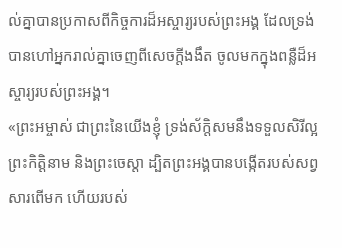ល់គ្នាបានប្រកាសពីកិច្ចការដ៏អស្ចារ្យរបស់ព្រះអង្គ ដែលទ្រង់បានហៅអ្នករាល់គ្នាចេញពីសេចក្តីងងឹត ចូលមកក្នុងពន្លឺដ៏អស្ចារ្យរបស់ព្រះអង្គ។
«ព្រះអម្ចាស់ ជាព្រះនៃយើងខ្ញុំ ទ្រង់ស័ក្តិសមនឹងទទួលសិរីល្អ ព្រះកិត្តិនាម និងព្រះចេស្តា ដ្បិតព្រះអង្គបានបង្កើតរបស់សព្វសារពើមក ហើយរបស់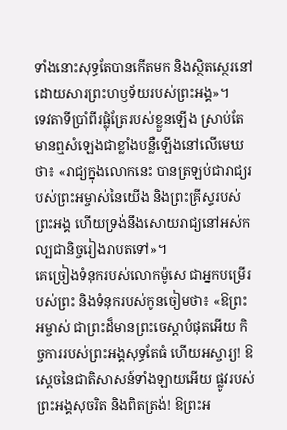ទាំងនោះសុទ្ធតែបានកើតមក និងស្ថិតស្ថេរនៅ ដោយសារព្រះហឫទ័យរបស់ព្រះអង្គ»។
ទេវតាទីប្រាំពីរផ្លុំត្រែរបស់ខ្លួនឡើង ស្រាប់តែមានឮសំឡេងជាខ្លាំងបន្លឺឡើងនៅលើមេឃថា៖ «រាជ្យក្នុងលោកនេះ បានត្រឡប់ជារាជ្យរបស់ព្រះអម្ចាស់នៃយើង និងព្រះគ្រីស្ទរបស់ព្រះអង្គ ហើយទ្រង់នឹងសោយរាជ្យនៅអស់កល្បជានិច្ចរៀងរាបតទៅ»។
គេច្រៀងទំនុករបស់លោកម៉ូសេ ជាអ្នកបម្រើរបស់ព្រះ និងទំនុករបស់កូនចៀមថា៖ «ឱព្រះអម្ចាស់ ជាព្រះដ៏មានព្រះចេស្តាបំផុតអើយ កិច្ចការរបស់ព្រះអង្គសុទ្ធតែធំ ហើយអស្ចារ្យ! ឱស្តេចនៃជាតិសាសន៍ទាំងឡាយអើយ ផ្លូវរបស់ព្រះអង្គសុចរិត និងពិតត្រង់! ឱព្រះអ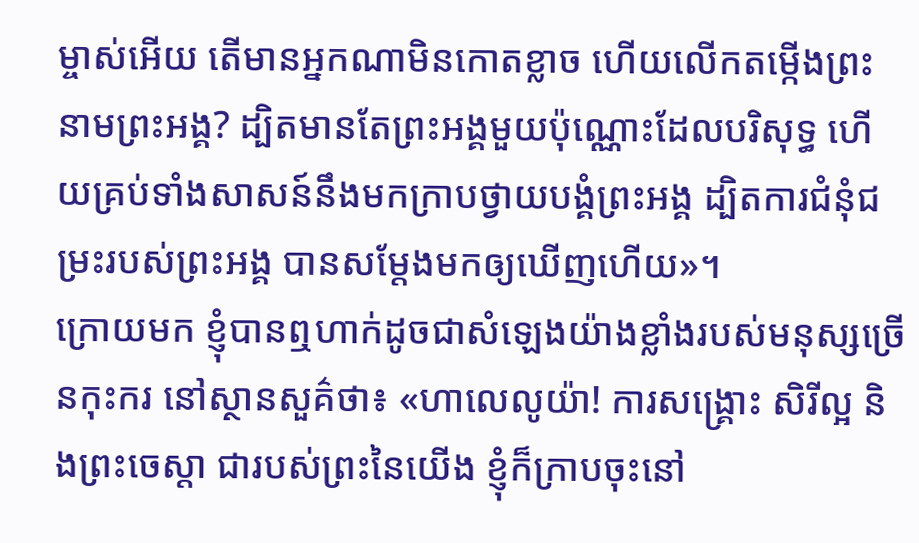ម្ចាស់អើយ តើមានអ្នកណាមិនកោតខ្លាច ហើយលើកតម្កើងព្រះនាមព្រះអង្គ? ដ្បិតមានតែព្រះអង្គមួយប៉ុណ្ណោះដែលបរិសុទ្ធ ហើយគ្រប់ទាំងសាសន៍នឹងមកក្រាបថ្វាយបង្គំព្រះអង្គ ដ្បិតការជំនុំជម្រះរបស់ព្រះអង្គ បានសម្តែងមកឲ្យឃើញហើយ»។
ក្រោយមក ខ្ញុំបានឮហាក់ដូចជាសំឡេងយ៉ាងខ្លាំងរបស់មនុស្សច្រើនកុះករ នៅស្ថានសួគ៌ថា៖ «ហាលេលូយ៉ា! ការសង្គ្រោះ សិរីល្អ និងព្រះចេស្តា ជារបស់ព្រះនៃយើង ខ្ញុំក៏ក្រាបចុះនៅ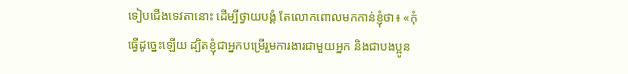ទៀបជើងទេវតានោះ ដើម្បីថ្វាយបង្គំ តែលោកពោលមកកាន់ខ្ញុំថា៖ «កុំធ្វើដូច្នេះឡើយ ដ្បិតខ្ញុំជាអ្នកបម្រើរួមការងារជាមួយអ្នក និងជាបងប្អូន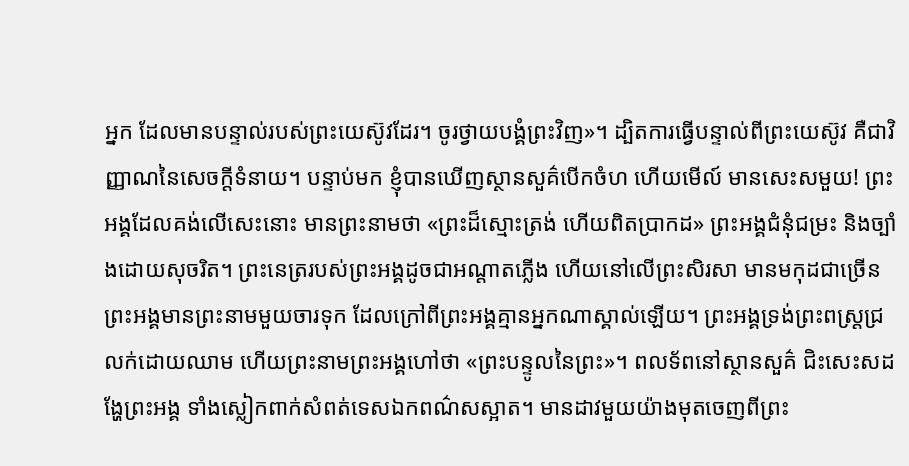អ្នក ដែលមានបន្ទាល់របស់ព្រះយេស៊ូវដែរ។ ចូរថ្វាយបង្គំព្រះវិញ»។ ដ្បិតការធ្វើបន្ទាល់ពីព្រះយេស៊ូវ គឺជាវិញ្ញាណនៃសេចក្ដីទំនាយ។ បន្ទាប់មក ខ្ញុំបានឃើញស្ថានសួគ៌បើកចំហ ហើយមើល៍ មានសេះសមួយ! ព្រះអង្គដែលគង់លើសេះនោះ មានព្រះនាមថា «ព្រះដ៏ស្មោះត្រង់ ហើយពិតប្រាកដ» ព្រះអង្គជំនុំជម្រះ និងច្បាំងដោយសុចរិត។ ព្រះនេត្ររបស់ព្រះអង្គដូចជាអណ្ដាតភ្លើង ហើយនៅលើព្រះសិរសា មានមកុដជាច្រើន ព្រះអង្គមានព្រះនាមមួយចារទុក ដែលក្រៅពីព្រះអង្គគ្មានអ្នកណាស្គាល់ឡើយ។ ព្រះអង្គទ្រង់ព្រះពស្ត្រជ្រលក់ដោយឈាម ហើយព្រះនាមព្រះអង្គហៅថា «ព្រះបន្ទូលនៃព្រះ»។ ពលទ័ពនៅស្ថានសួគ៌ ជិះសេះសដង្ហែព្រះអង្គ ទាំងស្លៀកពាក់សំពត់ទេសឯកពណ៌សស្អាត។ មានដាវមួយយ៉ាងមុតចេញពីព្រះ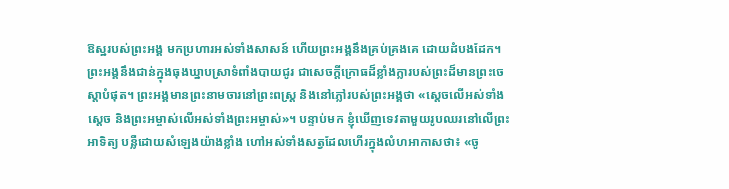ឱស្ឋរបស់ព្រះអង្គ មកប្រហារអស់ទាំងសាសន៍ ហើយព្រះអង្គនឹងគ្រប់គ្រងគេ ដោយដំបងដែក។ ព្រះអង្គនឹងជាន់ក្នុងធុងឃ្នាបស្រាទំពាំងបាយជូរ ជាសេចក្ដីក្រោធដ៏ខ្លាំងក្លារបស់ព្រះដ៏មានព្រះចេស្តាបំផុត។ ព្រះអង្គមានព្រះនាមចារនៅព្រះពស្ត្រ និងនៅភ្លៅរបស់ព្រះអង្គថា «ស្តេចលើអស់ទាំងស្តេច និងព្រះអម្ចាស់លើអស់ទាំងព្រះអម្ចាស់»។ បន្ទាប់មក ខ្ញុំឃើញទេវតាមួយរូបឈរនៅលើព្រះអាទិត្យ បន្លឺដោយសំឡេងយ៉ាងខ្លាំង ហៅអស់ទាំងសត្វដែលហើរក្នុងលំហអាកាសថា៖ «ចូ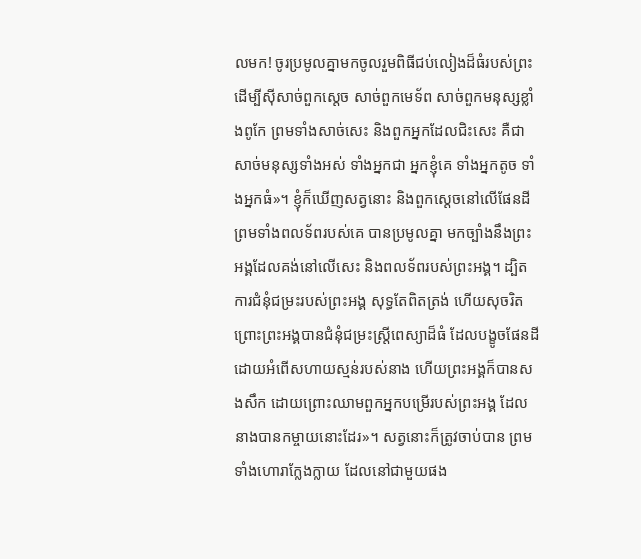លមក! ចូរប្រមូលគ្នាមកចូលរួមពិធីជប់លៀងដ៏ធំរបស់ព្រះ ដើម្បីស៊ីសាច់ពួកស្តេច សាច់ពួកមេទ័ព សាច់ពួកមនុស្សខ្លាំងពូកែ ព្រមទាំងសាច់សេះ និងពួកអ្នកដែលជិះសេះ គឺជាសាច់មនុស្សទាំងអស់ ទាំងអ្នកជា អ្នកខ្ញុំគេ ទាំងអ្នកតូច ទាំងអ្នកធំ»។ ខ្ញុំក៏ឃើញសត្វនោះ និងពួកស្តេចនៅលើផែនដី ព្រមទាំងពលទ័ពរបស់គេ បានប្រមូលគ្នា មកច្បាំងនឹងព្រះអង្គដែលគង់នៅលើសេះ និងពលទ័ពរបស់ព្រះអង្គ។ ដ្បិតការជំនុំជម្រះរបស់ព្រះអង្គ សុទ្ធតែពិតត្រង់ ហើយសុចរិត ព្រោះព្រះអង្គបានជំនុំជម្រះស្ត្រីពេស្យាដ៏ធំ ដែលបង្ខូចផែនដី ដោយអំពើសហាយស្មន់របស់នាង ហើយព្រះអង្គក៏បានសងសឹក ដោយព្រោះឈាមពួកអ្នកបម្រើរបស់ព្រះអង្គ ដែលនាងបានកម្ចាយនោះដែរ»។ សត្វនោះក៏ត្រូវចាប់បាន ព្រមទាំងហោរាក្លែងក្លាយ ដែលនៅជាមួយផង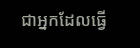ជាអ្នកដែលធ្វើ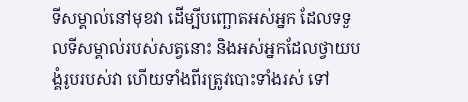ទីសម្គាល់នៅមុខវា ដើម្បីបញ្ឆោតអស់អ្នក ដែលទទួលទីសម្គាល់របស់សត្វនោះ និងអស់អ្នកដែលថ្វាយបង្គំរូបរបស់វា ហើយទាំងពីរត្រូវបោះទាំងរស់ ទៅ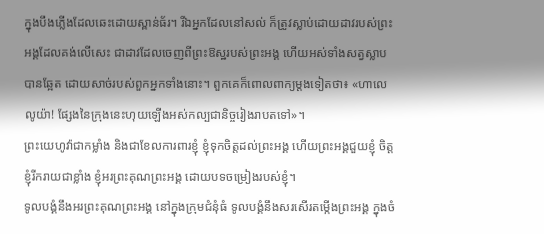ក្នុងបឹងភ្លើងដែលឆេះដោយស្ពាន់ធ័រ។ រីឯអ្នកដែលនៅសល់ ក៏ត្រូវស្លាប់ដោយដាវរបស់ព្រះអង្គដែលគង់លើសេះ ជាដាវដែលចេញពីព្រះឱស្ឋរបស់ព្រះអង្គ ហើយអស់ទាំងសត្វស្លាបបានឆ្អែត ដោយសាច់របស់ពួកអ្នកទាំងនោះ។ ពួកគេក៏ពោលពាក្យម្តងទៀតថា៖ «ហាលេលូយ៉ា! ផ្សែងនៃក្រុងនេះហុយឡើងអស់កល្បជានិច្ចរៀងរាបតទៅ»។
ព្រះយេហូវ៉ាជាកម្លាំង និងជាខែលការពារខ្ញុំ ខ្ញុំទុកចិត្តដល់ព្រះអង្គ ហើយព្រះអង្គជួយខ្ញុំ ចិត្តខ្ញុំរីករាយជាខ្លាំង ខ្ញុំអរព្រះគុណព្រះអង្គ ដោយបទចម្រៀងរបស់ខ្ញុំ។
ទូលបង្គំនឹងអរព្រះគុណព្រះអង្គ នៅក្នុងក្រុមជំនុំធំ ទូលបង្គំនឹងសរសើរតម្កើងព្រះអង្គ ក្នុងចំ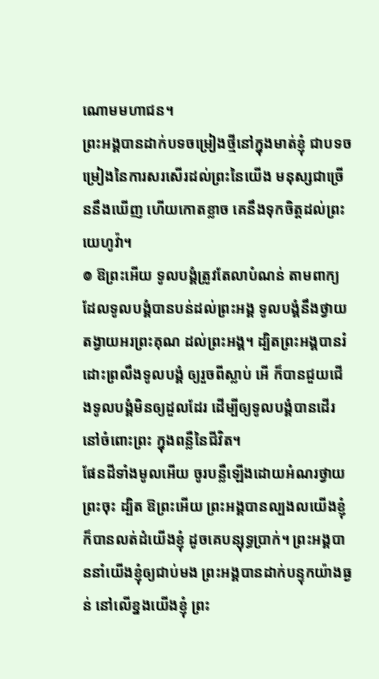ណោមមហាជន។
ព្រះអង្គបានដាក់បទចម្រៀងថ្មីនៅក្នុងមាត់ខ្ញុំ ជាបទចម្រៀងនៃការសរសើរដល់ព្រះនៃយើង មនុស្សជាច្រើននឹងឃើញ ហើយកោតខ្លាច គេនឹងទុកចិត្តដល់ព្រះយេហូវ៉ា។
៙ ឱព្រះអើយ ទូលបង្គំត្រូវតែលាបំណន់ តាមពាក្យដែលទូលបង្គំបានបន់ដល់ព្រះអង្គ ទូលបង្គំនឹងថ្វាយតង្វាយអរព្រះគុណ ដល់ព្រះអង្គ។ ដ្បិតព្រះអង្គបានរំដោះព្រលឹងទូលបង្គំ ឲ្យរួចពីស្លាប់ អើ ក៏បានជួយជើងទូលបង្គំមិនឲ្យដួលដែរ ដើម្បីឲ្យទូលបង្គំបានដើរនៅចំពោះព្រះ ក្នុងពន្លឺនៃជីវិត។
ផែនដីទាំងមូលអើយ ចូរបន្លឺឡើងដោយអំណរថ្វាយព្រះចុះ ដ្បិត ឱព្រះអើយ ព្រះអង្គបានល្បងលយើងខ្ញុំ ក៏បានលត់ដំយើងខ្ញុំ ដូចគេបន្សុទ្ធប្រាក់។ ព្រះអង្គបាននាំយើងខ្ញុំឲ្យជាប់មង ព្រះអង្គបានដាក់បន្ទុកយ៉ាងធ្ងន់ នៅលើខ្នងយើងខ្ញុំ ព្រះ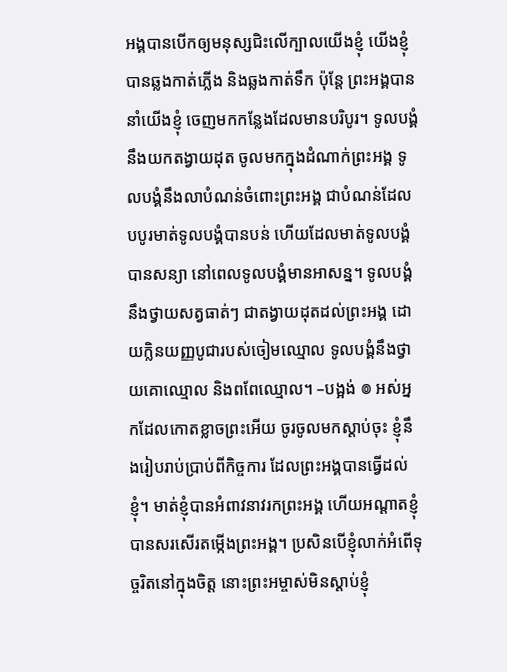អង្គបានបើកឲ្យមនុស្សជិះលើក្បាលយើងខ្ញុំ យើងខ្ញុំបានឆ្លងកាត់ភ្លើង និងឆ្លងកាត់ទឹក ប៉ុន្តែ ព្រះអង្គបាននាំយើងខ្ញុំ ចេញមកកន្លែងដែលមានបរិបូរ។ ទូលបង្គំនឹងយកតង្វាយដុត ចូលមកក្នុងដំណាក់ព្រះអង្គ ទូលបង្គំនឹងលាបំណន់ចំពោះព្រះអង្គ ជាបំណន់ដែលបបូរមាត់ទូលបង្គំបានបន់ ហើយដែលមាត់ទូលបង្គំបានសន្យា នៅពេលទូលបង្គំមានអាសន្ន។ ទូលបង្គំនឹងថ្វាយសត្វធាត់ៗ ជាតង្វាយដុតដល់ព្រះអង្គ ដោយក្លិនយញ្ញបូជារបស់ចៀមឈ្មោល ទូលបង្គំនឹងថ្វាយគោឈ្មោល និងពពែឈ្មោល។ –បង្អង់ ៙ អស់អ្នកដែលកោតខ្លាចព្រះអើយ ចូរចូលមកស្តាប់ចុះ ខ្ញុំនឹងរៀបរាប់ប្រាប់ពីកិច្ចការ ដែលព្រះអង្គបានធ្វើដល់ខ្ញុំ។ មាត់ខ្ញុំបានអំពាវនាវរកព្រះអង្គ ហើយអណ្ដាតខ្ញុំបានសរសើរតម្កើងព្រះអង្គ។ ប្រសិនបើខ្ញុំលាក់អំពើទុច្ចរិតនៅក្នុងចិត្ត នោះព្រះអម្ចាស់មិនស្តាប់ខ្ញុំ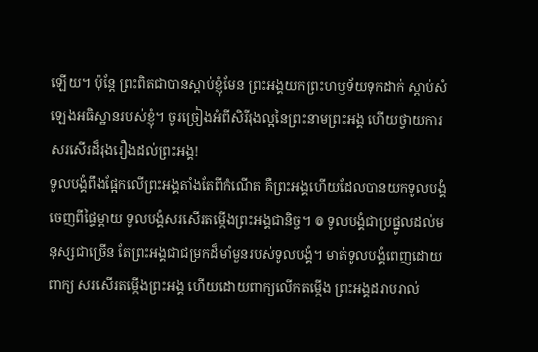ឡើយ។ ប៉ុន្តែ ព្រះពិតជាបានស្តាប់ខ្ញុំមែន ព្រះអង្គយកព្រះហឫទ័យទុកដាក់ ស្តាប់សំឡេងអធិស្ឋានរបស់ខ្ញុំ។ ចូរច្រៀងអំពីសិរីរុងល្អនៃព្រះនាមព្រះអង្គ ហើយថ្វាយការសរសើរដ៏រុងរឿងដល់ព្រះអង្គ!
ទូលបង្គំពឹងផ្អែកលើព្រះអង្គតាំងតែពីកំណើត គឺព្រះអង្គហើយដែលបានយកទូលបង្គំ ចេញពីផ្ទៃម្តាយ ទូលបង្គំសរសើរតម្កើងព្រះអង្គជានិច្ច។ ៙ ទូលបង្គំជាប្រផ្នូលដល់មនុស្សជាច្រើន តែព្រះអង្គជាជម្រកដ៏មាំមួនរបស់ទូលបង្គំ។ មាត់ទូលបង្គំពេញដោយពាក្យ សរសើរតម្កើងព្រះអង្គ ហើយដោយពាក្យលើកតម្កើង ព្រះអង្គដរាបរាល់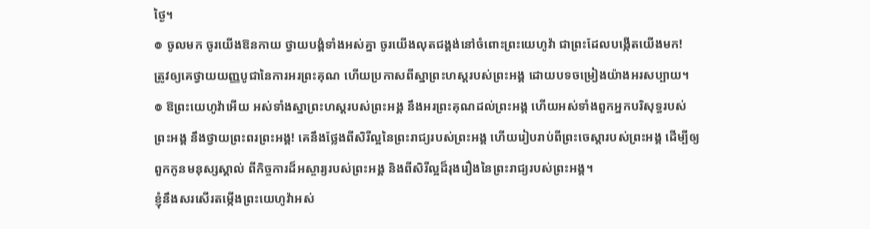ថ្ងៃ។
៙ ចូលមក ចូរយើងឱនកាយ ថ្វាយបង្គំទាំងអស់គ្នា ចូរយើងលុតជង្គង់នៅចំពោះព្រះយេហូវ៉ា ជាព្រះដែលបង្កើតយើងមក!
ត្រូវឲ្យគេថ្វាយយញ្ញបូជានៃការអរព្រះគុណ ហើយប្រកាសពីស្នាព្រះហស្ដរបស់ព្រះអង្គ ដោយបទចម្រៀងយ៉ាងអរសប្បាយ។
៙ ឱព្រះយេហូវ៉ាអើយ អស់ទាំងស្នាព្រះហស្តរបស់ព្រះអង្គ នឹងអរព្រះគុណដល់ព្រះអង្គ ហើយអស់ទាំងពួកអ្នកបរិសុទ្ធរបស់ព្រះអង្គ នឹងថ្វាយព្រះពរព្រះអង្គ! គេនឹងថ្លែងពីសិរីល្អនៃព្រះរាជ្យរបស់ព្រះអង្គ ហើយរៀបរាប់ពីព្រះចេស្ដារបស់ព្រះអង្គ ដើម្បីឲ្យពួកកូនមនុស្សស្គាល់ ពីកិច្ចការដ៏អស្ចារ្យរបស់ព្រះអង្គ និងពីសិរីល្អដ៏រុងរឿងនៃព្រះរាជ្យរបស់ព្រះអង្គ។
ខ្ញុំនឹងសរសើរតម្កើងព្រះយេហូវ៉ាអស់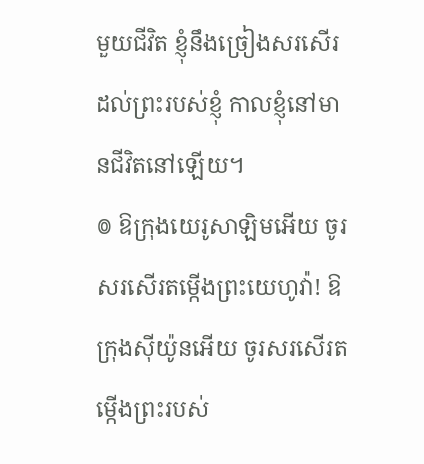មួយជីវិត ខ្ញុំនឹងច្រៀងសរសើរដល់ព្រះរបស់ខ្ញុំ កាលខ្ញុំនៅមានជីវិតនៅឡើយ។
៙ ឱក្រុងយេរូសាឡិមអើយ ចូរសរសើរតម្កើងព្រះយេហូវ៉ា! ឱក្រុងស៊ីយ៉ូនអើយ ចូរសរសើរតម្កើងព្រះរបស់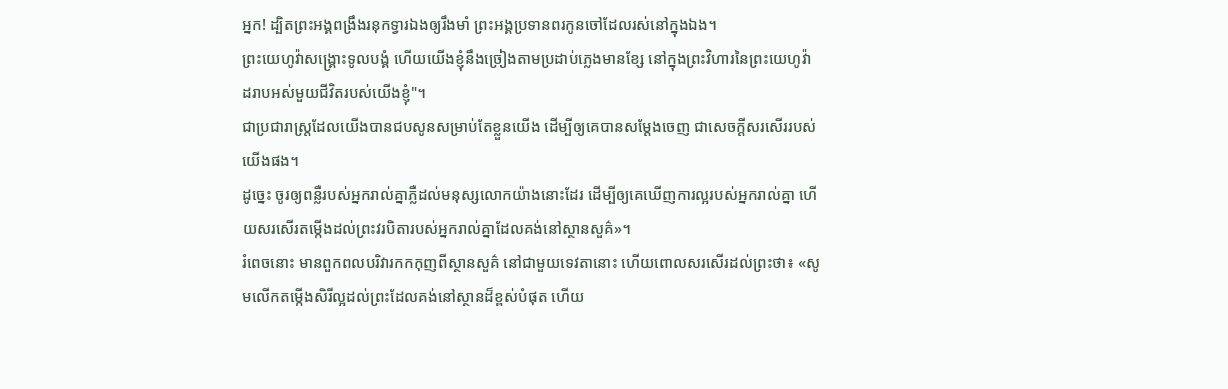អ្នក! ដ្បិតព្រះអង្គពង្រឹងរនុកទ្វារឯងឲ្យរឹងមាំ ព្រះអង្គប្រទានពរកូនចៅដែលរស់នៅក្នុងឯង។
ព្រះយេហូវ៉ាសង្គ្រោះទូលបង្គំ ហើយយើងខ្ញុំនឹងច្រៀងតាមប្រដាប់ភ្លេងមានខ្សែ នៅក្នុងព្រះវិហារនៃព្រះយេហូវ៉ា ដរាបអស់មួយជីវិតរបស់យើងខ្ញុំ"។
ជាប្រជារាស្ត្រដែលយើងបានជបសូនសម្រាប់តែខ្លួនយើង ដើម្បីឲ្យគេបានសម្ដែងចេញ ជាសេចក្ដីសរសើររបស់យើងផង។
ដូច្នេះ ចូរឲ្យពន្លឺរបស់អ្នករាល់គ្នាភ្លឺដល់មនុស្សលោកយ៉ាងនោះដែរ ដើម្បីឲ្យគេឃើញការល្អរបស់អ្នករាល់គ្នា ហើយសរសើរតម្កើងដល់ព្រះវរបិតារបស់អ្នករាល់គ្នាដែលគង់នៅស្ថានសួគ៌»។
រំពេចនោះ មានពួកពលបរិវារកកកុញពីស្ថានសួគ៌ នៅជាមួយទេវតានោះ ហើយពោលសរសើរដល់ព្រះថា៖ «សូមលើកតម្កើងសិរីល្អដល់ព្រះដែលគង់នៅស្ថានដ៏ខ្ពស់បំផុត ហើយ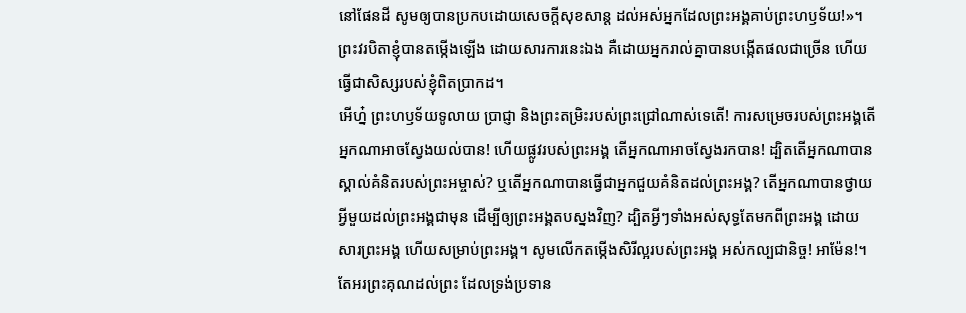នៅផែនដី សូមឲ្យបានប្រកបដោយសេចក្តីសុខសាន្ត ដល់អស់អ្នកដែលព្រះអង្គគាប់ព្រះហឫទ័យ!»។
ព្រះវរបិតាខ្ញុំបានតម្កើងឡើង ដោយសារការនេះឯង គឺដោយអ្នករាល់គ្នាបានបង្កើតផលជាច្រើន ហើយធ្វើជាសិស្សរបស់ខ្ញុំពិតប្រាកដ។
អើហ្ន៎ ព្រះហឫទ័យទូលាយ ប្រាជ្ញា និងព្រះតម្រិះរបស់ព្រះជ្រៅណាស់ទេតើ! ការសម្រេចរបស់ព្រះអង្គតើអ្នកណាអាចស្វែងយល់បាន! ហើយផ្លូវរបស់ព្រះអង្គ តើអ្នកណាអាចស្វែងរកបាន! ដ្បិតតើអ្នកណាបានស្គាល់គំនិតរបស់ព្រះអម្ចាស់? ឬតើអ្នកណាបានធ្វើជាអ្នកជួយគំនិតដល់ព្រះអង្គ? តើអ្នកណាបានថ្វាយអ្វីមួយដល់ព្រះអង្គជាមុន ដើម្បីឲ្យព្រះអង្គតបស្នងវិញ? ដ្បិតអ្វីៗទាំងអស់សុទ្ធតែមកពីព្រះអង្គ ដោយសារព្រះអង្គ ហើយសម្រាប់ព្រះអង្គ។ សូមលើកតម្កើងសិរីល្អរបស់ព្រះអង្គ អស់កល្បជានិច្ច! អាម៉ែន!។
តែអរព្រះគុណដល់ព្រះ ដែលទ្រង់ប្រទាន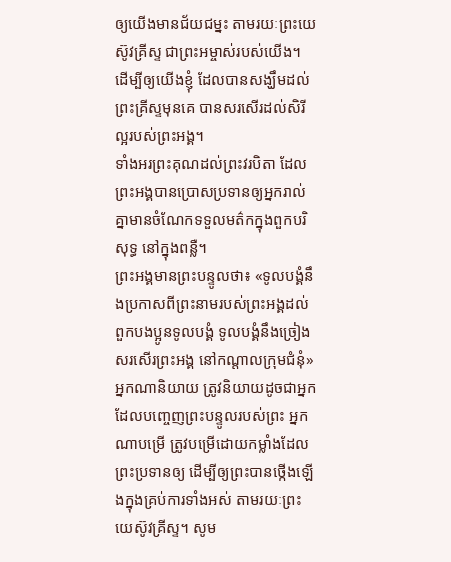ឲ្យយើងមានជ័យជម្នះ តាមរយៈព្រះយេស៊ូវគ្រីស្ទ ជាព្រះអម្ចាស់របស់យើង។
ដើម្បីឲ្យយើងខ្ញុំ ដែលបានសង្ឃឹមដល់ព្រះគ្រីស្ទមុនគេ បានសរសើរដល់សិរីល្អរបស់ព្រះអង្គ។
ទាំងអរព្រះគុណដល់ព្រះវរបិតា ដែលព្រះអង្គបានប្រោសប្រទានឲ្យអ្នករាល់គ្នាមានចំណែកទទួលមត៌កក្នុងពួកបរិសុទ្ធ នៅក្នុងពន្លឺ។
ព្រះអង្គមានព្រះបន្ទូលថា៖ «ទូលបង្គំនឹងប្រកាសពីព្រះនាមរបស់ព្រះអង្គដល់ពួកបងប្អូនទូលបង្គំ ទូលបង្គំនឹងច្រៀងសរសើរព្រះអង្គ នៅកណ្តាលក្រុមជំនុំ»
អ្នកណានិយាយ ត្រូវនិយាយដូចជាអ្នកដែលបញ្ចេញព្រះបន្ទូលរបស់ព្រះ អ្នកណាបម្រើ ត្រូវបម្រើដោយកម្លាំងដែលព្រះប្រទានឲ្យ ដើម្បីឲ្យព្រះបានថ្កើងឡើងក្នុងគ្រប់ការទាំងអស់ តាមរយៈព្រះយេស៊ូវគ្រីស្ទ។ សូម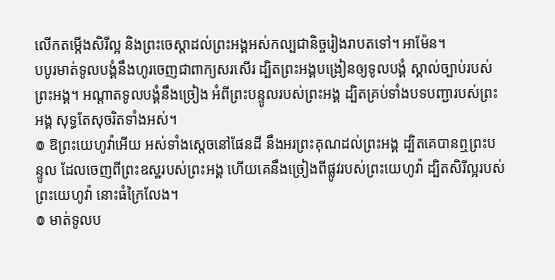លើកតម្កើងសិរីល្អ និងព្រះចេស្តាដល់ព្រះអង្គអស់កល្បជានិច្ចរៀងរាបតទៅ។ អាម៉ែន។
បបូរមាត់ទូលបង្គំនឹងហូរចេញជាពាក្យសរសើរ ដ្បិតព្រះអង្គបង្រៀនឲ្យទូលបង្គំ ស្គាល់ច្បាប់របស់ព្រះអង្គ។ អណ្ដាតទូលបង្គំនឹងច្រៀង អំពីព្រះបន្ទូលរបស់ព្រះអង្គ ដ្បិតគ្រប់ទាំងបទបញ្ជារបស់ព្រះអង្គ សុទ្ធតែសុចរិតទាំងអស់។
៙ ឱព្រះយេហូវ៉ាអើយ អស់ទាំងស្តេចនៅផែនដី នឹងអរព្រះគុណដល់ព្រះអង្គ ដ្បិតគេបានឮព្រះបន្ទូល ដែលចេញពីព្រះឧស្ឋរបស់ព្រះអង្គ ហើយគេនឹងច្រៀងពីផ្លូវរបស់ព្រះយេហូវ៉ា ដ្បិតសិរីល្អរបស់ព្រះយេហូវ៉ា នោះធំក្រៃលែង។
៙ មាត់ទូលប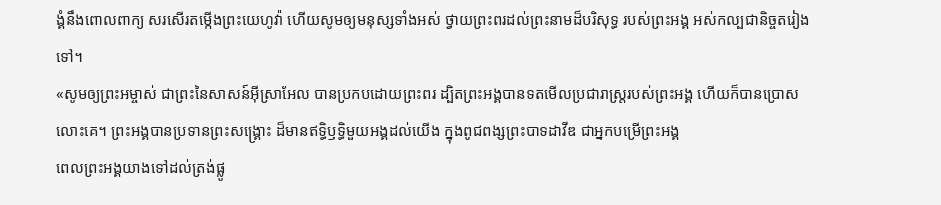ង្គំនឹងពោលពាក្យ សរសើរតម្កើងព្រះយេហូវ៉ា ហើយសូមឲ្យមនុស្សទាំងអស់ ថ្វាយព្រះពរដល់ព្រះនាមដ៏បរិសុទ្ធ របស់ព្រះអង្គ អស់កល្បជានិច្ចតរៀងទៅ។
«សូមឲ្យព្រះអម្ចាស់ ជាព្រះនៃសាសន៍អ៊ីស្រាអែល បានប្រកបដោយព្រះពរ ដ្បិតព្រះអង្គបានទតមើលប្រជារាស្ត្ររបស់ព្រះអង្គ ហើយក៏បានប្រោសលោះគេ។ ព្រះអង្គបានប្រទានព្រះសង្រ្គោះ ដ៏មានឥទ្ធិឫទ្ធិមួយអង្គដល់យើង ក្នុងពូជពង្សព្រះបាទដាវីឌ ជាអ្នកបម្រើព្រះអង្គ
ពេលព្រះអង្គយាងទៅដល់ត្រង់ផ្លូ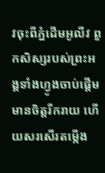វចុះពីភ្នំដើមអូលីវ ពួកសិស្សរបស់ព្រះអង្គទាំងហ្វូងចាប់ផ្តើមមានចិត្តរីករាយ ហើយសរសើរតម្កើង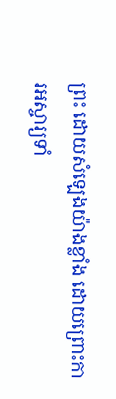ព្រះ ដោយសំឡេងយ៉ាងខ្លាំង ដោយព្រោះការអស្ចារ្យទាំ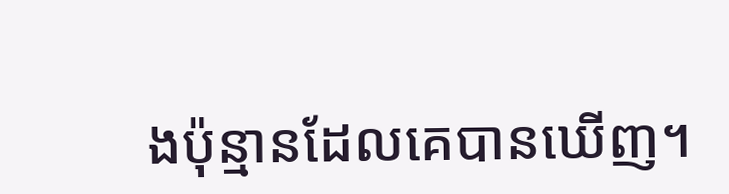ងប៉ុន្មានដែលគេបានឃើញ។